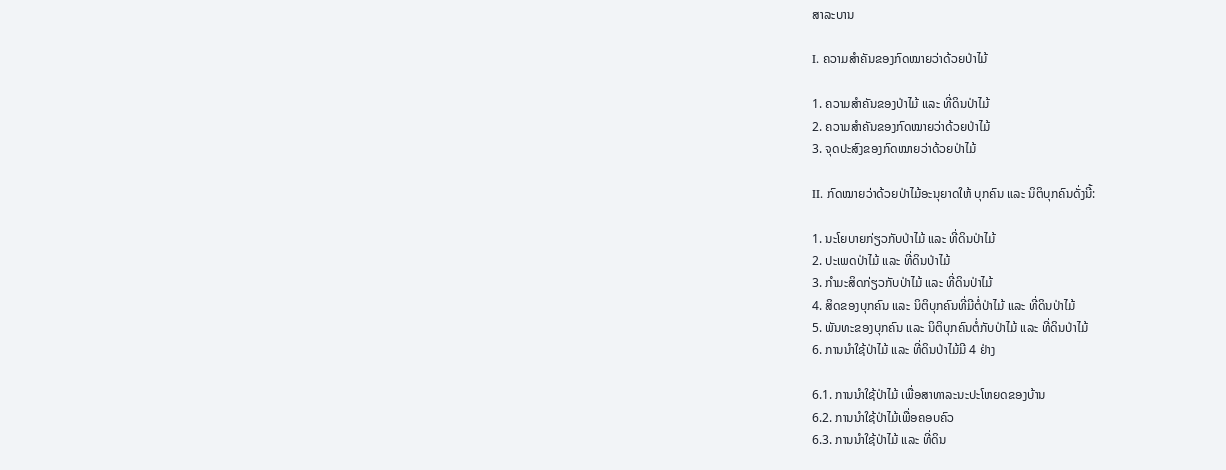ສາລະບານ

I. ຄວາມສໍາຄັນຂອງກົດໝາຍວ່າດ້ວຍປ່າໄມ້

1. ຄວາມສໍາຄັນຂອງປ່າໄມ້ ແລະ ທີ່ດິນປ່າໄມ້
2. ຄວາມສໍາຄັນຂອງກົດໝາຍວ່າດ້ວຍປ່າໄມ້
3. ຈຸດປະສົງຂອງກົດໝາຍວ່າດ້ວຍປ່າໄມ້

II. ກົດໝາຍວ່າດ້ວຍປ່າໄມ້ອະນຸຍາດໃຫ້ ບຸກຄົນ ແລະ ນິຕິບຸກຄົນດັ່ງນີ້:

1. ນະໂຍບາຍກ່ຽວກັບປ່າໄມ້ ແລະ ທີ່ດິນປ່າໄມ້
2. ປະເພດປ່າໄມ້ ແລະ ທີ່ດິນປ່າໄມ້
3. ກໍາມະສິດກ່ຽວກັບປ່າໄມ້ ແລະ ທີ່ດິນປ່າໄມ້
4. ສິດຂອງບຸກຄົນ ແລະ ນິຕິບຸກຄົນທີ່ມີຕໍ່ປ່າໄມ້ ແລະ ທີ່ດິນປ່າໄມ້
5. ພັນທະຂອງບຸກຄົນ ແລະ ນິຕິບຸກຄົນຕໍ່ກັບປ່າໄມ້ ແລະ ທີ່ດິນປ່າໄມ້
6. ການນໍາໃຊ້ປ່າໄມ້ ແລະ ທີ່ດິນປ່າໄມ້ມີ 4 ຢ່າງ

6.1. ການນໍາໃຊ້ປ່າໄມ້ ເພື່ອສາທາລະນະປະໂຫຍດຂອງບ້ານ
6.2. ການນໍາໃຊ້ປ່າໄມ້ເພື່ອຄອບຄົວ
6.3. ການນໍາໃຊ້ປ່າໄມ້ ແລະ ທີ່ດິນ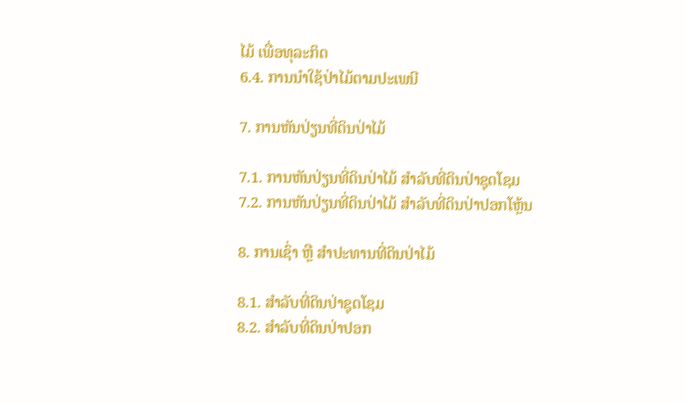ໄມ້ ເພື່ອທຸລະກິດ
6.4. ການນໍາໃຊ້ປ່າໄມ້ຕາມປະເພນີ

7. ການຫັນປ່ຽນທີ່ດິນປ່າໄມ້

7.1. ການຫັນປ່ຽນທີ່ດິນປ່າໄມ້ ສໍາລັບທີ່ດິນປ່າຊຸດໂຊມ
7.2. ການຫັນປ່ຽນທີ່ດິນປ່າໄມ້ ສໍາລັບທີ່ດິນປ່າປອກໂຫຼ້ນ

8. ການເຊົ່າ ຫຼື ສໍາປະທານທີ່ດິນປ່າໄມ້

8.1. ສໍາລັບທີ່ດິນປ່າຊຸດໂຊມ
8.2. ສໍາລັບທີ່ດິນປ່າປອກ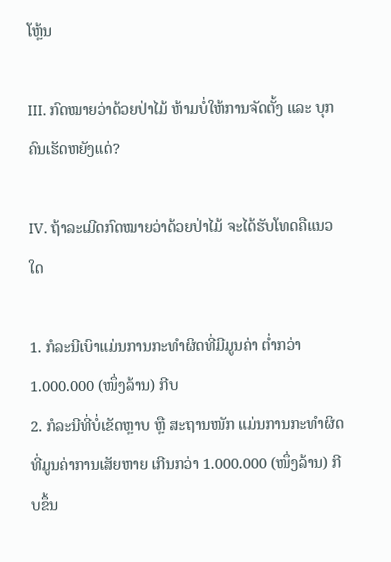ໂຫຼ້ນ

III. ກົດໝາຍວ່າດ້ວຍປ່າໄມ້ ຫ້າມບໍ່ໃຫ້ການຈັດຕັ້ງ ແລະ ບຸກຄົນເຮັດຫຍັງແດ່?

IV. ຖ້າລະເມີດກົດໝາຍວ່າດ້ວຍປ່າໄມ້ ຈະໄດ້ຮັບໂທດຄືແນວໃດ

1. ກໍລະນີເບົາແມ່ນການກະທໍາຜິດທີ່ມີມູນຄ່າ ຕໍ່າກວ່າ 1.000.000 (ໜຶ່ງລ້ານ) ກີບ
2. ກໍລະນີທີ່ບໍ່ເຂັດຫຼາບ ຫຼື ສະຖານໜັກ ແມ່ນການກະທໍາຜິດທີ່ມູນຄ່າການເສັຍຫາຍ ເກີນກວ່າ 1.000.000 (ໜຶ່ງລ້ານ) ກີບຂຶ້ນ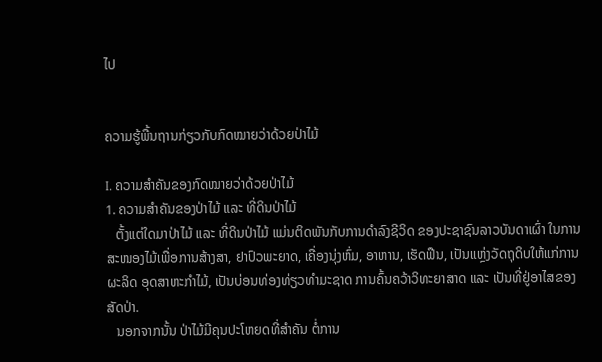ໄປ


ຄວາມຮູ້ພື້ນຖານກ່ຽວກັບກົດໝາຍວ່າດ້ວຍປ່າໄມ້

I. ຄວາມສໍາຄັນຂອງກົດໝາຍວ່າດ້ວຍປ່າໄມ້
1. ຄວາມສໍາຄັນຂອງປ່າໄມ້ ແລະ ທີ່ດິນປ່າໄມ້
   ຕັ້ງແຕ່ໃດມາປ່າໄມ້ ແລະ ທີ່ດິນປ່າໄມ້ ແມ່ນຕິດພັນກັບການດໍາລົງຊີວິດ ຂອງປະຊາຊົນລາວບັນດາເຜົ່າ ໃນການສະໜອງໄມ້ເພື່ອການສ້າງສາ, ຢາປົວພະຍາດ, ເຄື່ອງນຸ່ງຫົ່ມ, ອາຫານ, ເຮັດຟືນ, ເປັນແຫຼ່ງວັດຖຸດິບໃຫ້ແກ່ການຜະລິດ ອຸດສາຫະກໍາໄມ້, ເປັນບ່ອນທ່ອງທ່ຽວທໍາມະຊາດ ການຄົ້ນຄວ້າວິທະຍາສາດ ແລະ ເປັນທີ່ຢູ່ອາໄສຂອງສັດປ່າ.
   ນອກຈາກນັ້ນ ປ່າໄມ້ມີຄຸນປະໂຫຍດທີ່ສໍາຄັນ ຕໍ່ການ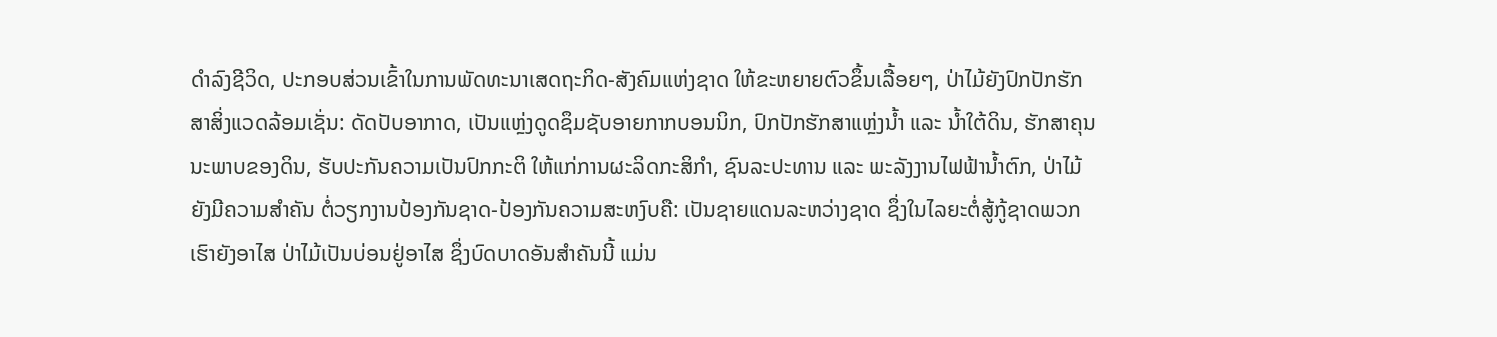ດໍາລົງຊີວິດ, ປະກອບສ່ວນເຂົ້າໃນການພັດທະນາເສດຖະກິດ-ສັງຄົມແຫ່ງຊາດ ໃຫ້ຂະຫຍາຍຕົວຂຶ້ນເລື້ອຍໆ, ປ່າໄມ້ຍັງປົກປັກຮັກສາສິ່ງແວດລ້ອມເຊັ່ນ: ດັດປັບອາກາດ, ເປັນແຫຼ່ງດູດຊຶມຊັບອາຍກາກບອນນິກ, ປົກປັກຮັກສາແຫຼ່ງນໍ້າ ແລະ ນໍ້າໃຕ້ດິນ, ຮັກສາຄຸນນະພາບຂອງດິນ, ຮັບປະກັນຄວາມເປັນປົກກະຕິ ໃຫ້ແກ່ການຜະລິດກະສິກໍາ, ຊົນລະປະທານ ແລະ ພະລັງງານໄຟຟ້ານໍ້າຕົກ, ປ່າໄມ້ຍັງມີຄວາມສໍາຄັນ ຕໍ່ວຽກງານປ້ອງກັນຊາດ-ປ້ອງກັນຄວາມສະຫງົບຄື: ເປັນຊາຍແດນລະຫວ່າງຊາດ ຊຶ່ງໃນໄລຍະຕໍ່ສູ້ກູ້ຊາດພວກເຮົາຍັງອາໄສ ປ່າໄມ້ເປັນບ່ອນຢູ່ອາໄສ ຊຶ່ງບົດບາດອັນສໍາຄັນນີ້ ແມ່ນ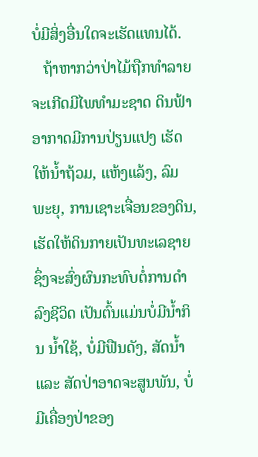ບໍ່ມີສິ່ງອື່ນໃດຈະເຮັດແທນໄດ້.
   ຖ້າຫາກວ່າປ່າໄມ້ຖືກທໍາລາຍ ຈະເກີດມີໄພທໍາມະຊາດ ດິນຟ້າອາກາດມີການປ່ຽນແປງ ເຮັດໃຫ້ນໍ້າຖ້ວມ, ແຫ້ງແລ້ງ, ລົມພະຍຸ, ການເຊາະເຈື່ອນຂອງດິນ, ເຮັດໃຫ້ດິນກາຍເປັນທະເລຊາຍ ຊຶ່ງຈະສົ່ງຜົນກະທົບຕໍ່ການດໍາລົງຊີວິດ ເປັນຕົ້ນແມ່ນບໍ່ມີນໍ້າກິນ ນໍ້າໃຊ້, ບໍ່ມີຟືນດັງ, ສັດນໍ້າ ແລະ ສັດປ່າອາດຈະສູນພັນ, ບໍ່ມີເຄື່ອງປ່າຂອງ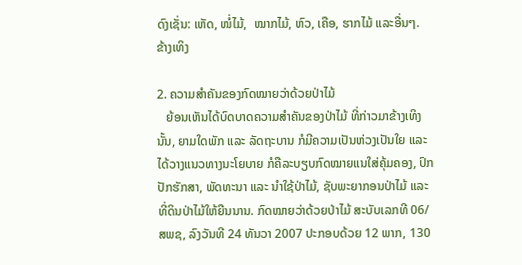ດົງເຊັ່ນ: ເຫັດ, ໜໍ່ໄມ້,  ໝາກໄມ້, ຫົວ, ເຄືອ, ຮາກໄມ້ ແລະອື່ນໆ. ຂ້າງເທິງ

2. ຄວາມສໍາຄັນຂອງກົດໝາຍວ່າດ້ວຍປ່າໄມ້
   ຍ້ອນເຫັນໄດ້ບົດບາດຄວາມສໍາຄັນຂອງປ່າໄມ້ ທີ່ກ່າວມາຂ້າງເທິງນັ້ນ, ຍາມໃດພັກ ແລະ ລັດຖະບານ ກໍມີຄວາມເປັນຫ່ວງເປັນໃຍ ແລະ ໄດ້ວາງແນວທາງນະໂຍບາຍ ກໍຄືລະບຽບກົດໝາຍແນໃສ່ຄຸ້ມຄອງ, ປົກປັກຮັກສາ, ພັດທະນາ ແລະ ນໍາໃຊ້ປ່າໄມ້, ຊັບພະຍາກອນປ່າໄມ້ ແລະ ທີ່ດິນປ່າໄມ້ໃຫ້ຍືນນານ. ກົດໝາຍວ່າດ້ວຍປ່າໄມ້ ສະບັບເລກທີ 06/ສພຊ, ລົງວັນທີ 24 ທັນວາ 2007 ປະກອບດ້ວຍ 12 ພາກ, 130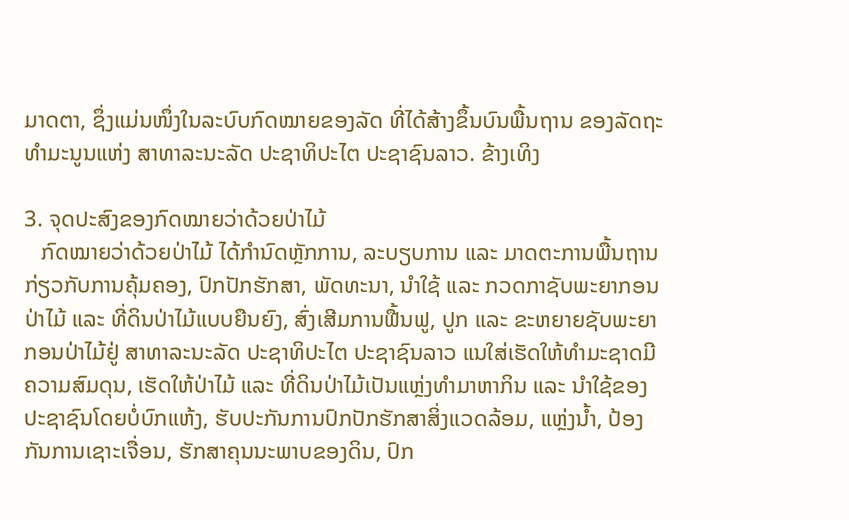ມາດຕາ, ຊຶ່ງແມ່ນໜຶ່ງໃນລະບົບກົດໝາຍຂອງລັດ ທີ່ໄດ້ສ້າງຂຶ້ນບົນພື້ນຖານ ຂອງລັດຖະທໍາມະນູນແຫ່ງ ສາທາລະນະລັດ ປະຊາທິປະໄຕ ປະຊາຊົນລາວ. ຂ້າງເທິງ

3. ຈຸດປະສົງຂອງກົດໝາຍວ່າດ້ວຍປ່າໄມ້
   ກົດໝາຍວ່າດ້ວຍປ່າໄມ້ ໄດ້ກໍານົດຫຼັກການ, ລະບຽບການ ແລະ ມາດຕະການພື້ນຖານກ່ຽວກັບການຄຸ້ມຄອງ, ປົກປັກຮັກສາ, ພັດທະນາ, ນໍາໃຊ້ ແລະ ກວດກາຊັບພະຍາກອນປ່າໄມ້ ແລະ ທີ່ດິນປ່າໄມ້ແບບຍືນຍົງ, ສົ່ງເສີມການຟື້ນຟູ, ປູກ ແລະ ຂະຫຍາຍຊັບພະຍາກອນປ່າໄມ້ຢູ່ ສາທາລະນະລັດ ປະຊາທິປະໄຕ ປະຊາຊົນລາວ ແນໃສ່ເຮັດໃຫ້ທໍາມະຊາດມີຄວາມສົມດຸນ, ເຮັດໃຫ້ປ່າໄມ້ ແລະ ທີ່ດິນປ່າໄມ້ເປັນແຫຼ່ງທໍາມາຫາກິນ ແລະ ນໍາໃຊ້ຂອງປະຊາຊົນໂດຍບໍ່ບົກແຫ້ງ, ຮັບປະກັນການປົກປັກຮັກສາສິ່ງແວດລ້ອມ, ແຫຼ່ງນໍ້າ, ປ້ອງກັນການເຊາະເຈື່ອນ, ຮັກສາຄຸນນະພາບຂອງດິນ, ປົກ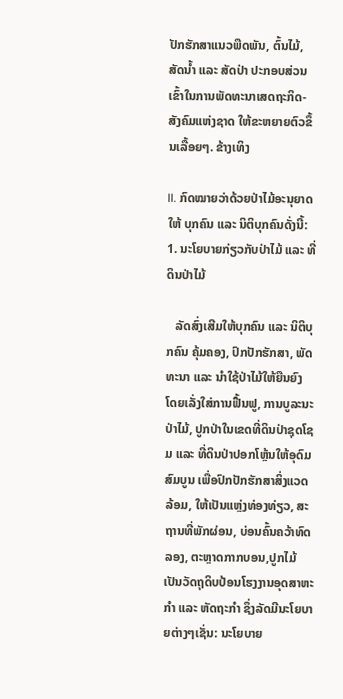ປັກຮັກສາແນວພືດພັນ, ຕົ້ນໄມ້, ສັດນໍ້າ ແລະ ສັດປ່າ ປະກອບສ່ວນເຂົ້າໃນການພັດທະນາເສດຖະກິດ-ສັງຄົມແຫ່ງຊາດ ໃຫ້ຂະຫຍາຍຕົວຂຶ້ນເລື້ອຍໆ. ຂ້າງເທິງ

II. ກົດໝາຍວ່າດ້ວຍປ່າໄມ້ອະນຸຍາດໃຫ້ ບຸກຄົນ ແລະ ນິຕິບຸກຄົນດັ່ງນີ້:
1. ນະໂຍບາຍກ່ຽວກັບປ່າໄມ້ ແລະ ທີ່ດິນປ່າໄມ້

   ລັດສົ່ງເສີມໃຫ້ບຸກຄົນ ແລະ ນິຕິບຸກຄົນ ຄຸ້ມຄອງ, ປົກປັກຮັກສາ, ພັດທະນາ ແລະ ນໍາໃຊ້ປ່າໄມ້ໃຫ້ຍືນຍົງ ໂດຍເລັ່ງໃສ່ການຟື້ນຟູ, ການບູລະນະປ່າໄມ້, ປູກປ່າໃນເຂດທີ່ດິນປ່າຊຸດໂຊມ ແລະ ທີ່ດິນປ່າປອກໂຫຼ້ນໃຫ້ອຸດົມສົມບູນ ເພື່ອປົກປັກຮັກສາສິ່ງແວດລ້ອມ, ໃຫ້ເປັນແຫຼ່ງທ່ອງທ່ຽວ, ສະຖານທີ່ພັກຜ່ອນ, ບ່ອນຄົ້ນຄວ້າທົດລອງ, ຕະຫຼາດກາກບອນ,ປູກໄມ້ເປັນວັດຖຸດິບປ້ອນໂຮງງານອຸດສາຫະກໍາ ແລະ ຫັດຖະກໍາ ຊຶ່ງລັດມີນະໂຍບາຍຕ່າງໆເຊັ່ນ: ນະໂຍບາຍ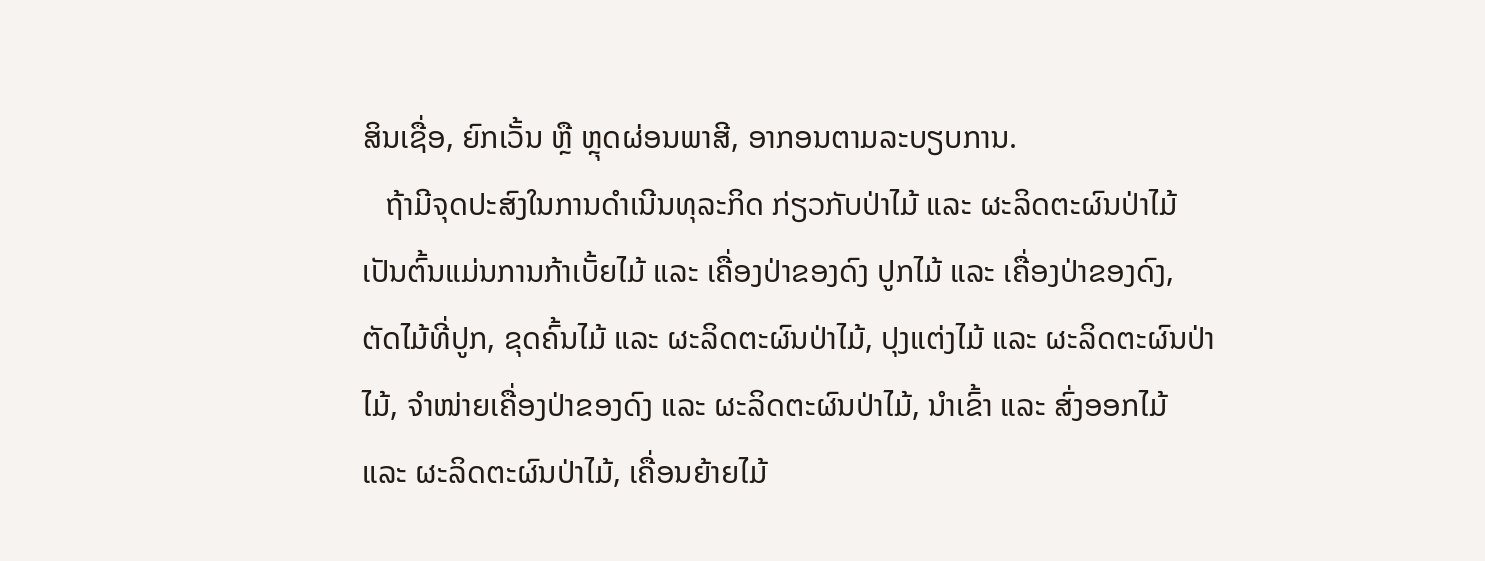ສິນເຊື່ອ, ຍົກເວັ້ນ ຫຼື ຫຼຸດຜ່ອນພາສີ, ອາກອນຕາມລະບຽບການ.
   ຖ້າມີຈຸດປະສົງໃນການດໍາເນີນທຸລະກິດ ກ່ຽວກັບປ່າໄມ້ ແລະ ຜະລິດຕະຜົນປ່າໄມ້ ເປັນຕົ້ນແມ່ນການກ້າເບັ້ຍໄມ້ ແລະ ເຄື່ອງປ່າຂອງດົງ ປູກໄມ້ ແລະ ເຄື່ອງປ່າຂອງດົງ, ຕັດໄມ້ທີ່ປູກ, ຂຸດຄົ້ນໄມ້ ແລະ ຜະລິດຕະຜົນປ່າໄມ້, ປຸງແຕ່ງໄມ້ ແລະ ຜະລິດຕະຜົນປ່າໄມ້, ຈໍາໜ່າຍເຄື່ອງປ່າຂອງດົງ ແລະ ຜະລິດຕະຜົນປ່າໄມ້, ນໍາເຂົ້າ ແລະ ສົ່ງອອກໄມ້ ແລະ ຜະລິດຕະຜົນປ່າໄມ້, ເຄື່ອນຍ້າຍໄມ້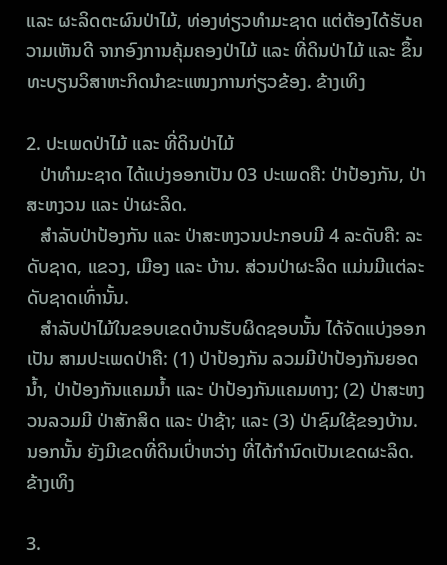ແລະ ຜະລິດຕະຜົນປ່າໄມ້, ທ່ອງທ່ຽວທໍາມະຊາດ ແຕ່ຕ້ອງໄດ້ຮັບຄວາມເຫັນດີ ຈາກອົງການຄຸ້ມຄອງປ່າໄມ້ ແລະ ທີ່ດິນປ່າໄມ້ ແລະ ຂຶ້ນທະບຽນວິສາຫະກິດນໍາຂະແໜງການກ່ຽວຂ້ອງ. ຂ້າງເທິງ

2. ປະເພດປ່າໄມ້ ແລະ ທີ່ດິນປ່າໄມ້
   ປ່າທໍາມະຊາດ ໄດ້ແບ່ງອອກເປັນ 03 ປະເພດຄື: ປ່າປ້ອງກັນ, ປ່າສະຫງວນ ແລະ ປ່າຜະລິດ.
   ສໍາລັບປ່າປ້ອງກັນ ແລະ ປ່າສະຫງວນປະກອບມີ 4 ລະດັບຄື: ລະດັບຊາດ, ແຂວງ, ເມືອງ ແລະ ບ້ານ. ສ່ວນປ່າຜະລິດ ແມ່ນມີແຕ່ລະດັບຊາດເທົ່ານັ້ນ.
   ສໍາລັບປ່າໄມ້ໃນຂອບເຂດບ້ານຮັບຜິດຊອບນັ້ນ ໄດ້ຈັດແບ່ງອອກເປັນ ສາມປະເພດປ່າຄື: (1) ປ່າປ້ອງກັນ ລວມມີປ່າປ້ອງກັນຍອດນໍ້າ, ປ່າປ້ອງກັນແຄມນໍ້າ ແລະ ປ່າປ້ອງກັນແຄມທາງ; (2) ປ່າສະຫງວນລວມມີ ປ່າສັກສິດ ແລະ ປ່າຊ້າ; ແລະ (3) ປ່າຊົມໃຊ້ຂອງບ້ານ. ນອກນັ້ນ ຍັງມີເຂດທີ່ດິນເປົ່າຫວ່າງ ທີ່ໄດ້ກໍານົດເປັນເຂດຜະລິດ. ຂ້າງເທິງ

3.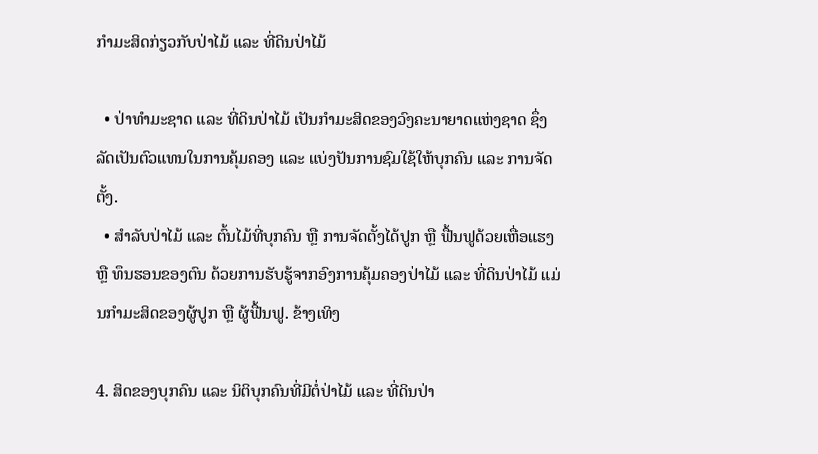ກໍາມະສິດກ່ຽວກັບປ່າໄມ້ ແລະ ທີ່ດິນປ່າໄມ້

  • ປ່າທໍາມະຊາດ ແລະ ທີ່ດິນປ່າໄມ້ ເປັນກໍາມະສິດຂອງວົງຄະນາຍາດແຫ່ງຊາດ ຊຶ່ງລັດເປັນຕົວແທນໃນການຄຸ້ມຄອງ ແລະ ແບ່ງປັນການຊົມໃຊ້ໃຫ້ບຸກຄົນ ແລະ ການຈັດຕັ້ງ.
  • ສໍາລັບປ່າໄມ້ ແລະ ຕົ້ນໄມ້ທີ່ບຸກຄົນ ຫຼື ການຈັດຕັ້ງໄດ້ປູກ ຫຼື ຟື້ນຟູດ້ວຍເຫື່ອແຮງ ຫຼື ທຶນຮອນຂອງຕົນ ດ້ວຍການຮັບຮູ້ຈາກອົງການຄຸ້ມຄອງປ່າໄມ້ ແລະ ທີ່ດິນປ່າໄມ້ ແມ່ນກໍາມະສິດຂອງຜູ້ປູກ ຫຼື ຜູ້ຟື້ນຟູ. ຂ້າງເທິງ

4. ສິດຂອງບຸກຄົນ ແລະ ນິຕິບຸກຄົນທີ່ມີຕໍ່ປ່າໄມ້ ແລະ ທີ່ດິນປ່າ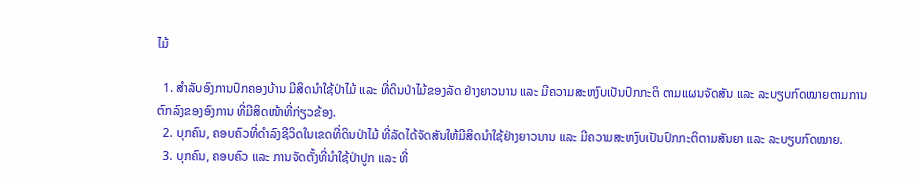ໄມ້

  1. ສໍາລັບອົງການປົກຄອງບ້ານ ມີສິດນໍາໃຊ້ປ່າໄມ້ ແລະ ທີ່ດິນປ່າໄມ້ຂອງລັດ ຢ່າງຍາວນານ ແລະ ມີຄວາມສະຫງົບເປັນປົກກະຕິ ຕາມແຜນຈັດສັນ ແລະ ລະບຽບກົດໝາຍຕາມການຕົກລົງຂອງອົງການ ທີ່ມີສິດໜ້າທີ່ກ່ຽວຂ້ອງ.
  2. ບຸກຄົນ, ຄອບຄົວທີ່ດໍາລົງຊີວິດໃນເຂດທີ່ດິນປ່າໄມ້ ທີ່ລັດໄດ້ຈັດສັນໃຫ້ມີສິດນໍາໃຊ້ຢ່າງຍາວນານ ແລະ ມີຄວາມສະຫງົບເປັນປົກກະຕິຕາມສັນຍາ ແລະ ລະບຽບກົດໝາຍ.
  3. ບຸກຄົນ, ຄອບຄົວ ແລະ ການຈັດຕັ້ງທີ່ນໍາໃຊ້ປ່າປູກ ແລະ ທີ່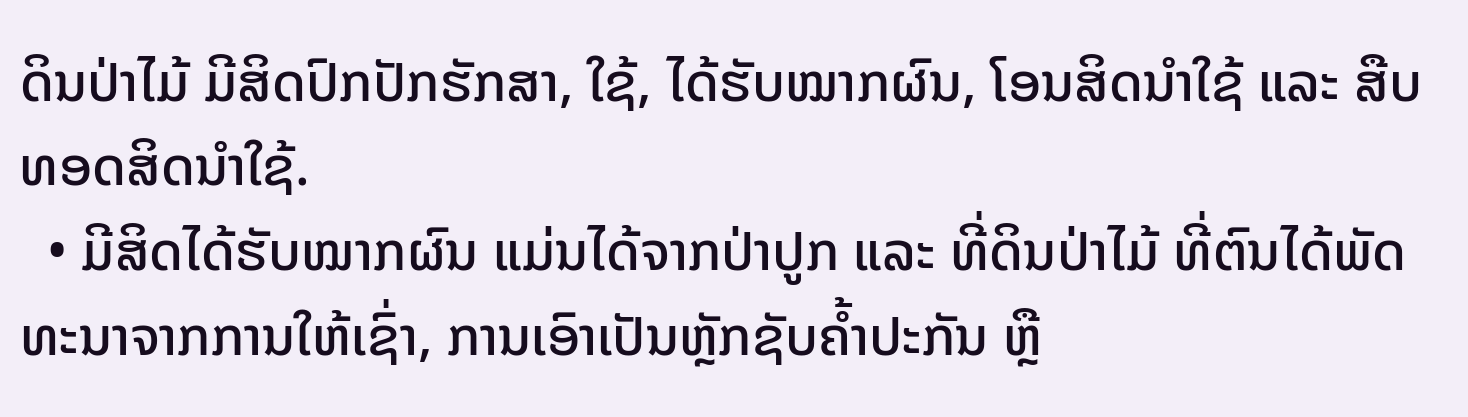ດິນປ່າໄມ້ ມີສິດປົກປັກຮັກສາ, ໃຊ້, ໄດ້ຮັບໝາກຜົນ, ໂອນສິດນໍາໃຊ້ ແລະ ສືບທອດສິດນໍາໃຊ້.
  • ມີສິດໄດ້ຮັບໝາກຜົນ ແມ່ນໄດ້ຈາກປ່າປູກ ແລະ ທີ່ດິນປ່າໄມ້ ທີ່ຕົນໄດ້ພັດທະນາຈາກການໃຫ້ເຊົ່າ, ການເອົາເປັນຫຼັກຊັບຄໍ້າປະກັນ ຫຼື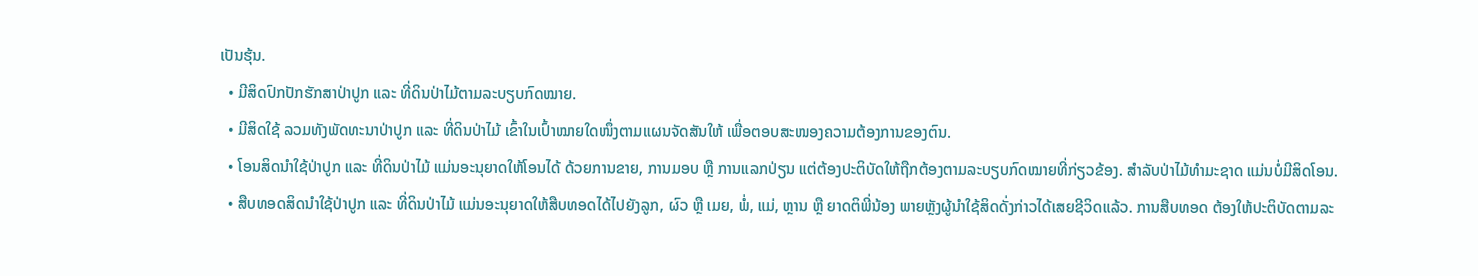ເປັນຮຸ້ນ.
  • ມີສິດປົກປັກຮັກສາປ່າປູກ ແລະ ທີ່ດິນປ່າໄມ້ຕາມລະບຽບກົດໝາຍ.
  • ມີສິດໃຊ້ ລວມທັງພັດທະນາປ່າປູກ ແລະ ທີ່ດິນປ່າໄມ້ ເຂົ້າໃນເປົ້າໝາຍໃດໜຶ່ງຕາມແຜນຈັດສັນໃຫ້ ເພື່ອຕອບສະໜອງຄວາມຕ້ອງການຂອງຕົນ.
  • ໂອນສິດນໍາໃຊ້ປ່າປູກ ແລະ ທີ່ດິນປ່າໄມ້ ແມ່ນອະນຸຍາດໃຫ້ໂອນໄດ້ ດ້ວຍການຂາຍ, ການມອບ ຫຼື ການແລກປ່ຽນ ແຕ່ຕ້ອງປະຕິບັດໃຫ້ຖືກຕ້ອງຕາມລະບຽບກົດໝາຍທີ່ກ່ຽວຂ້ອງ. ສໍາລັບປ່າໄມ້ທໍາມະຊາດ ແມ່ນບໍ່ມີສິດໂອນ.
  • ສືບທອດສິດນໍາໃຊ້ປ່າປູກ ແລະ ທີ່ດິນປ່າໄມ້ ແມ່ນອະນຸຍາດໃຫ້ສືບທອດໄດ້ໄປຍັງລູກ, ຜົວ ຫຼື ເມຍ, ພໍ່, ແມ່, ຫຼານ ຫຼື ຍາດຕິພີ່ນ້ອງ ພາຍຫຼັງຜູ້ນໍາໃຊ້ສິດດັ່ງກ່າວໄດ້ເສຍຊີວິດແລ້ວ. ການສືບທອດ ຕ້ອງໃຫ້ປະຕິບັດຕາມລະ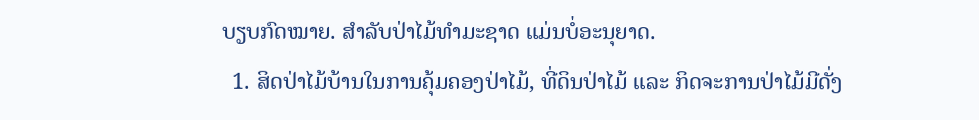ບຽບກົດໝາຍ. ສໍາລັບປ່າໄມ້ທໍາມະຊາດ ແມ່ນບໍ່ອະນຸຍາດ.
  1. ສິດປ່າໄມ້ບ້ານໃນການຄຸ້ມຄອງປ່າໄມ້, ທີ່ດິນປ່າໄມ້ ແລະ ກິດຈະການປ່າໄມ້ມີດັ່ງ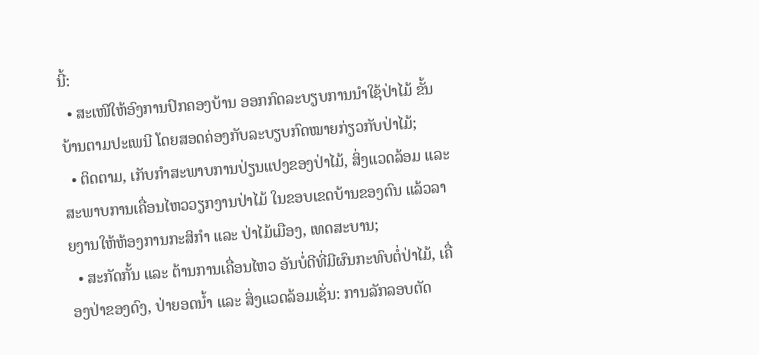ນີ້:
  • ສະເໜີໃຫ້ອົງການປົກຄອງບ້ານ ອອກກົດລະບຽບການນໍາໃຊ້ປ່າໄມ້ ຂັ້ນບ້ານຕາມປະເພນີ ໂດຍສອດຄ່ອງກັບລະບຽບກົດໝາຍກ່ຽວກັບປ່າໄມ້;
  • ຕິດຕາມ, ເກັບກໍາສະພາບການປ່ຽນແປງຂອງປ່າໄມ້, ສິ່ງແວດລ້ອມ ແລະ ສະພາບການເຄື່ອນໄຫວວຽກງານປ່າໄມ້ ໃນຂອບເຂດບ້ານຂອງຕົນ ແລ້ວລາຍງານໃຫ້ຫ້ອງການກະສິກໍາ ແລະ ປ່າໄມ້ເມືອງ, ເທດສະບານ;
  • ສະກັດກັ້ນ ແລະ ຕ້ານການເຄື່ອນໄຫວ ອັນບໍ່ດີທີ່ມີຜົນກະທົບຕໍ່ປ່າໄມ້, ເຄື່ອງປ່າຂອງດົງ, ປ່າຍອດນໍ້າ ແລະ ສິ່ງແວດລ້ອມເຊັ່ນ: ການລັກລອບຕັດ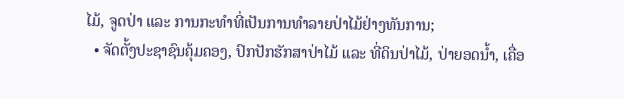ໄມ້, ຈູດປ່າ ແລະ ການກະທໍາທີ່ເປັນການທໍາລາຍປ່າໄມ້ຢ່າງທັນການ;
  • ຈັດຕັ້ງປະຊາຊົນຄຸ້ມຄອງ, ປົກປັກຮັກສາປ່າໄມ້ ແລະ ທີ່ດິນປ່າໄມ້, ປ່າຍອດນໍ້າ, ເຄື່ອ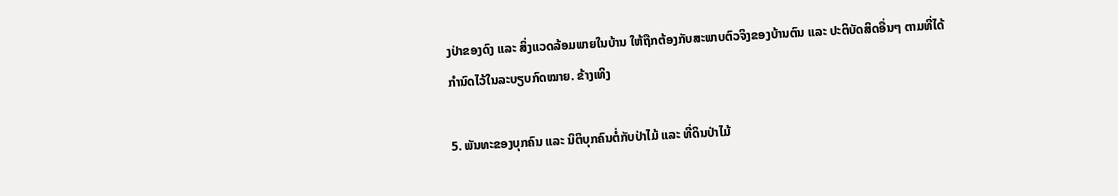ງປ່າຂອງດົງ ແລະ ສິ່ງແວດລ້ອມພາຍໃນບ້ານ ໃຫ້ຖືກຕ້ອງກັບສະພາບຕົວຈິງຂອງບ້ານຕົນ ແລະ ປະຕິບັດສິດອື່ນໆ ຕາມທີ່ໄດ້ກໍານົດໄວ້ໃນລະບຽບກົດໝາຍ. ຂ້າງເທິງ

5. ພັນທະຂອງບຸກຄົນ ແລະ ນິຕິບຸກຄົນຕໍ່ກັບປ່າໄມ້ ແລະ ທີ່ດິນປ່າໄມ້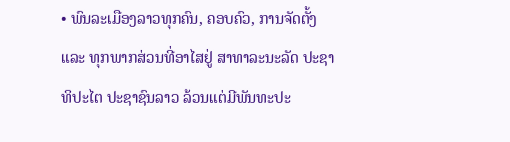• ພົນລະເມືອງລາວທຸກຄົນ, ຄອບຄົວ, ການຈັດຕັ້ງ ແລະ ທຸກພາກສ່ວນທີ່ອາໄສຢູ່ ສາທາລະນະລັດ ປະຊາທິປະໄຕ ປະຊາຊົນລາວ ລ້ວນແຕ່ມີພັນທະປະ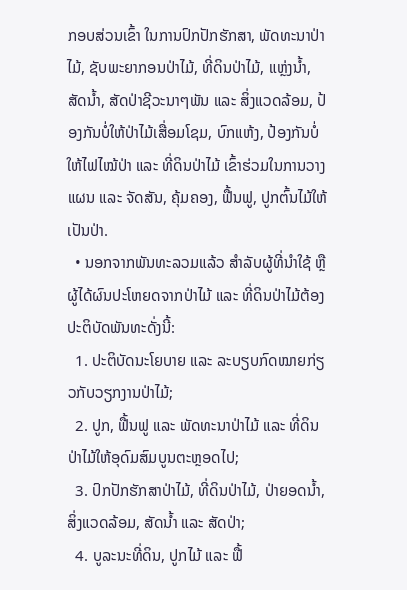ກອບສ່ວນເຂົ້າ ໃນການປົກປັກຮັກສາ, ພັດທະນາປ່າໄມ້, ຊັບພະຍາກອນປ່າໄມ້, ທີ່ດິນປ່າໄມ້, ແຫຼ່ງນໍ້າ, ສັດນໍ້າ, ສັດປ່າຊີວະນາໆພັນ ແລະ ສິ່ງແວດລ້ອມ, ປ້ອງກັນບໍ່ໃຫ້ປ່າໄມ້ເສື່ອມໂຊມ, ບົກແຫ້ງ, ປ້ອງກັນບໍ່ໃຫ້ໄຟໄໝ້ປ່າ ແລະ ທີ່ດິນປ່າໄມ້ ເຂົ້າຮ່ວມໃນການວາງແຜນ ແລະ ຈັດສັນ, ຄຸ້ມຄອງ, ຟື້ນຟູ, ປູກຕົ້ນໄມ້ໃຫ້ເປັນປ່າ.
  • ນອກຈາກພັນທະລວມແລ້ວ ສໍາລັບຜູ້ທີ່ນໍາໃຊ້ ຫຼື ຜູ້ໄດ້ຜົນປະໂຫຍດຈາກປ່າໄມ້ ແລະ ທີ່ດິນປ່າໄມ້ຕ້ອງປະຕິບັດພັນທະດັ່ງນີ້:
  1. ປະຕິບັດນະໂຍບາຍ ແລະ ລະບຽບກົດໝາຍກ່ຽວກັບວຽກງານປ່າໄມ້;
  2. ປູກ, ຟື້ນຟູ ແລະ ພັດທະນາປ່າໄມ້ ແລະ ທີ່ດິນປ່າໄມ້ໃຫ້ອຸດົມສົມບູນຕະຫຼອດໄປ;
  3. ປົກປັກຮັກສາປ່າໄມ້, ທີ່ດິນປ່າໄມ້, ປ່າຍອດນໍ້າ, ສິ່ງແວດລ້ອມ, ສັດນໍ້າ ແລະ ສັດປ່າ;
  4. ບູລະນະທີ່ດິນ, ປູກໄມ້ ແລະ ຟື້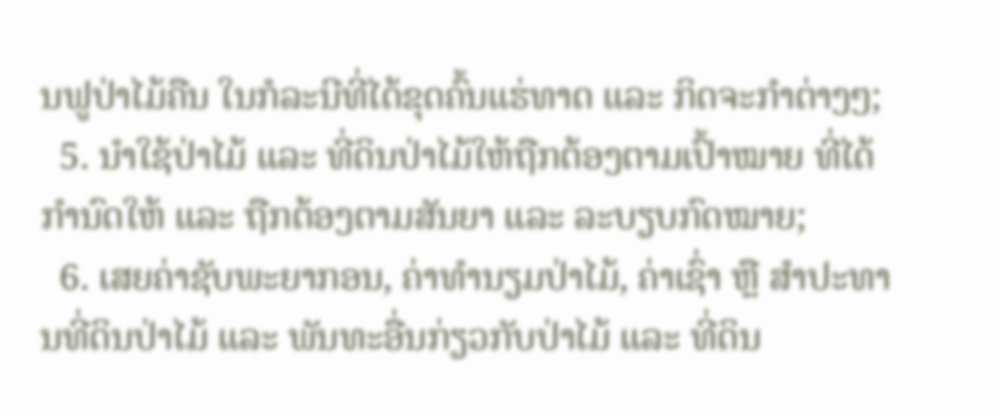ນຟູປ່າໄມ້ຄືນ ໃນກໍລະນີທີ່ໄດ້ຂຸດຄົ້ນແຮ່ທາດ ແລະ ກິດຈະກໍາຕ່າງໆ;
  5. ນໍາໃຊ້ປ່າໄມ້ ແລະ ທີ່ດິນປ່າໄມ້ໃຫ້ຖືກຕ້ອງຕາມເປົ້າໝາຍ ທີ່ໄດ້ກໍານົດໃຫ້ ແລະ ຖືກຕ້ອງຕາມສັນຍາ ແລະ ລະບຽບກົດໝາຍ;
  6. ເສຍຄ່າຊັບພະຍາກອນ, ຄ່າທໍານຽມປ່າໄມ້, ຄ່າເຊົ່າ ຫຼື ສໍາປະທານທີ່ດິນປ່າໄມ້ ແລະ ພັນທະອື່ນກ່ຽວກັບປ່າໄມ້ ແລະ ທີ່ດິນ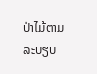ປ່າໄມ້ຕາມລະບຽບ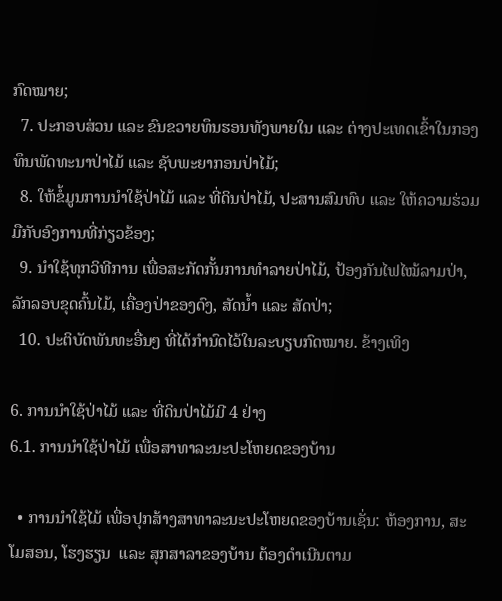ກົດໝາຍ;
  7. ປະກອບສ່ວນ ແລະ ຂົນຂວາຍທຶນຮອນທັງພາຍໃນ ແລະ ຕ່າງປະເທດເຂົ້າໃນກອງທຶນພັດທະນາປ່າໄມ້ ແລະ ຊັບພະຍາກອນປ່າໄມ້;
  8. ໃຫ້ຂໍ້ມູນການນໍາໃຊ້ປ່າໄມ້ ແລະ ທີ່ດິນປ່າໄມ້, ປະສານສົມທົບ ແລະ ໃຫ້ຄວາມຮ່ວມມືກັບອົງການທີ່ກ່ຽວຂ້ອງ;
  9. ນໍາໃຊ້ທຸກວິທີການ ເພື່ອສະກັດກັ້ນການທໍາລາຍປ່າໄມ້, ປ້ອງກັນໄຟໄໝ້ລາມປ່າ, ລັກລອບຂຸດຄົ້ນໄມ້, ເຄື່ອງປ່າຂອງດົງ, ສັດນໍ້າ ແລະ ສັດປ່າ;
  10. ປະຕິບັດພັນທະອື່ນໆ ທີ່ໄດ້ກໍານົດໄວ້ໃນລະບຽບກົດໝາຍ. ຂ້າງເທິງ

6. ການນໍາໃຊ້ປ່າໄມ້ ແລະ ທີ່ດິນປ່າໄມ້ມີ 4 ຢ່າງ
6.1. ການນໍາໃຊ້ປ່າໄມ້ ເພື່ອສາທາລະນະປະໂຫຍດຂອງບ້ານ

  • ການນໍາໃຊ້ໄມ້ ເພື່ອປຸກສ້າງສາທາລະນະປະໂຫຍດຂອງບ້ານເຊັ່ນ: ຫ້ອງການ, ສະໂມສອນ, ໂຮງຮຽນ  ແລະ ສຸກສາລາຂອງບ້ານ ຕ້ອງດໍາເນີນຕາມ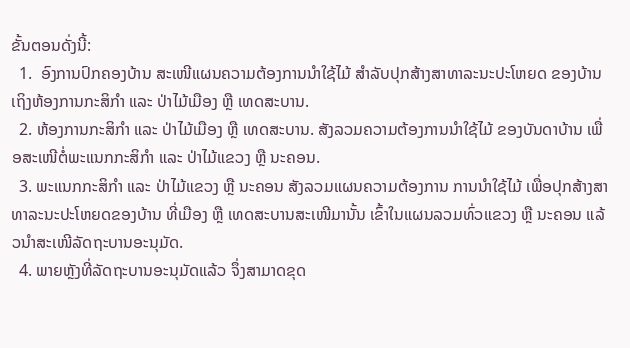ຂັ້ນຕອນດັ່ງນີ້:
  1.  ອົງການປົກຄອງບ້ານ ສະເໜີແຜນຄວາມຕ້ອງການນໍາໃຊ້ໄມ້ ສໍາລັບປຸກສ້າງສາທາລະນະປະໂຫຍດ ຂອງບ້ານ ເຖິງຫ້ອງການກະສິກໍາ ແລະ ປ່າໄມ້ເມືອງ ຫຼື ເທດສະບານ.
  2. ຫ້ອງການກະສິກໍາ ແລະ ປ່າໄມ້ເມືອງ ຫຼື ເທດສະບານ. ສັງລວມຄວາມຕ້ອງການນໍາໃຊ້ໄມ້ ຂອງບັນດາບ້ານ ເພື່ອສະເໜີຕໍ່ພະແນກກະສິກໍາ ແລະ ປ່າໄມ້ແຂວງ ຫຼື ນະຄອນ.
  3. ພະແນກກະສິກໍາ ແລະ ປ່າໄມ້ແຂວງ ຫຼື ນະຄອນ ສັງລວມແຜນຄວາມຕ້ອງການ ການນໍາໃຊ້ໄມ້ ເພື່ອປຸກສ້າງສາທາລະນະປະໂຫຍດຂອງບ້ານ ທີ່ເມືອງ ຫຼື ເທດສະບານສະເໜີມານັ້ນ ເຂົ້າໃນແຜນລວມທົ່ວແຂວງ ຫຼື ນະຄອນ ແລ້ວນໍາສະເໜີລັດຖະບານອະນຸມັດ.
  4. ພາຍຫຼັງທີ່ລັດຖະບານອະນຸມັດແລ້ວ ຈຶ່ງສາມາດຂຸດ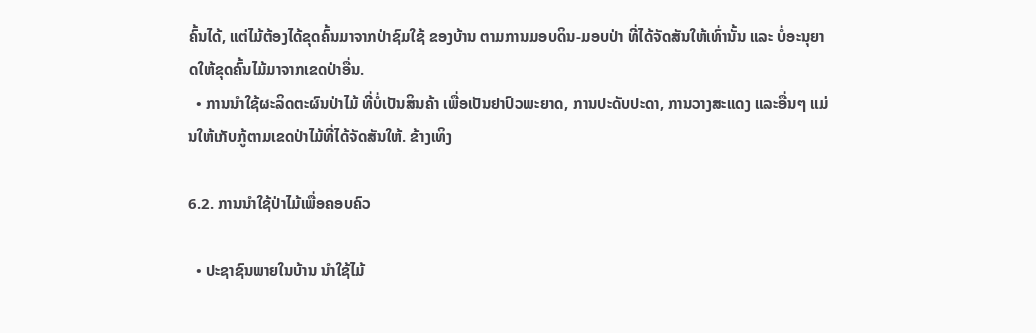ຄົ້ນໄດ້, ແຕ່ໄມ້ຕ້ອງໄດ້ຂຸດຄົ້ນມາຈາກປ່າຊົມໃຊ້ ຂອງບ້ານ ຕາມການມອບດິນ-ມອບປ່າ ທີ່ໄດ້ຈັດສັນໃຫ້ເທົ່ານັ້ນ ແລະ ບໍ່ອະນຸຍາດໃຫ້ຂຸດຄົ້ນໄມ້ມາຈາກເຂດປ່າອື່ນ.
  • ການນໍາໃຊ້ຜະລິດຕະຜົນປ່າໄມ້ ທີ່ບໍ່ເປັນສິນຄ້າ ເພື່ອເປັນຢາປົວພະຍາດ, ການປະດັບປະດາ, ການວາງສະແດງ ແລະອື່ນໆ ແມ່ນໃຫ້ເກັບກູ້ຕາມເຂດປ່າໄມ້ທີ່ໄດ້ຈັດສັນໃຫ້. ຂ້າງເທິງ

6.2. ການນໍາໃຊ້ປ່າໄມ້ເພື່ອຄອບຄົວ

  • ປະຊາຊົນພາຍໃນບ້ານ ນໍາໃຊ້ໄມ້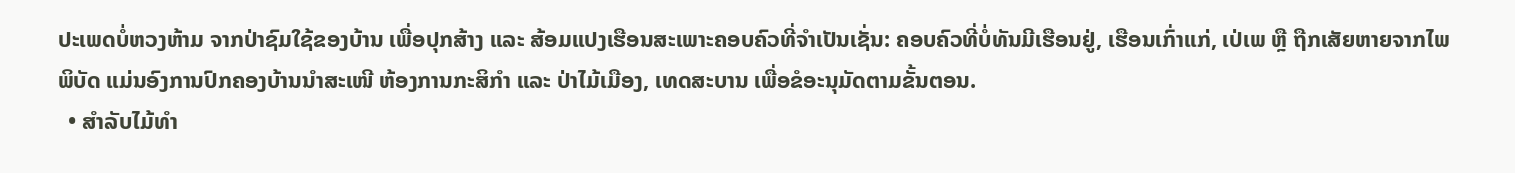ປະເພດບໍ່ຫວງຫ້າມ ຈາກປ່າຊົມໃຊ້ຂອງບ້ານ ເພື່ອປຸກສ້າງ ແລະ ສ້ອມແປງເຮືອນສະເພາະຄອບຄົວທີ່ຈໍາເປັນເຊັ່ນ: ຄອບຄົວທີ່ບໍ່ທັນມີເຮືອນຢູ່, ເຮືອນເກົ່າແກ່, ເປ່ເພ ຫຼື ຖືກເສັຍຫາຍຈາກໄພພິບັດ ແມ່ນອົງການປົກຄອງບ້ານນໍາສະເໜີ ຫ້ອງການກະສິກໍາ ແລະ ປ່າໄມ້ເມືອງ, ເທດສະບານ ເພື່ອຂໍອະນຸມັດຕາມຂັ້ນຕອນ.
  • ສໍາລັບໄມ້ທໍາ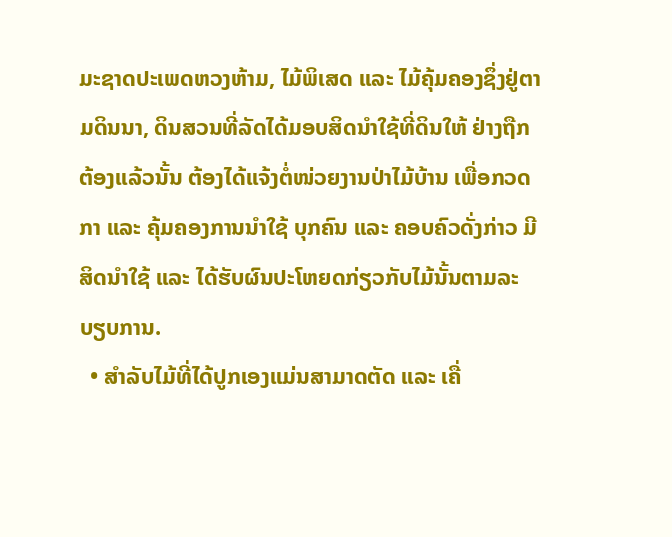ມະຊາດປະເພດຫວງຫ້າມ, ໄມ້ພິເສດ ແລະ ໄມ້ຄຸ້ມຄອງຊຶ່ງຢູ່ຕາມດິນນາ, ດິນສວນທີ່ລັດໄດ້ມອບສິດນໍາໃຊ້ທີ່ດິນໃຫ້ ຢ່າງຖືກຕ້ອງແລ້ວນັ້ນ ຕ້ອງໄດ້ແຈ້ງຕໍ່ໜ່ວຍງານປ່າໄມ້ບ້ານ ເພື່ອກວດກາ ແລະ ຄຸ້ມຄອງການນໍາໃຊ້ ບຸກຄົນ ແລະ ຄອບຄົວດັ່ງກ່າວ ມີສິດນໍາໃຊ້ ແລະ ໄດ້ຮັບຜົນປະໂຫຍດກ່ຽວກັບໄມ້ນັ້ນຕາມລະບຽບການ.
  • ສໍາລັບໄມ້ທີ່ໄດ້ປູກເອງແມ່ນສາມາດຕັດ ແລະ ເຄື່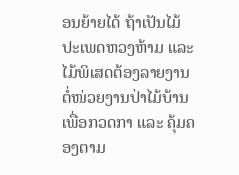ອນຍ້າຍໄດ້ ຖ້າເປັນໄມ້ປະເພດຫວງຫ້າມ ແລະ ໄມ້ພິເສດຕ້ອງລາຍງານຕໍ່ໜ່ວຍງານປ່າໄມ້ບ້ານ ເພື່ອກວດກາ ແລະ ຄຸ້ມຄອງຕາມ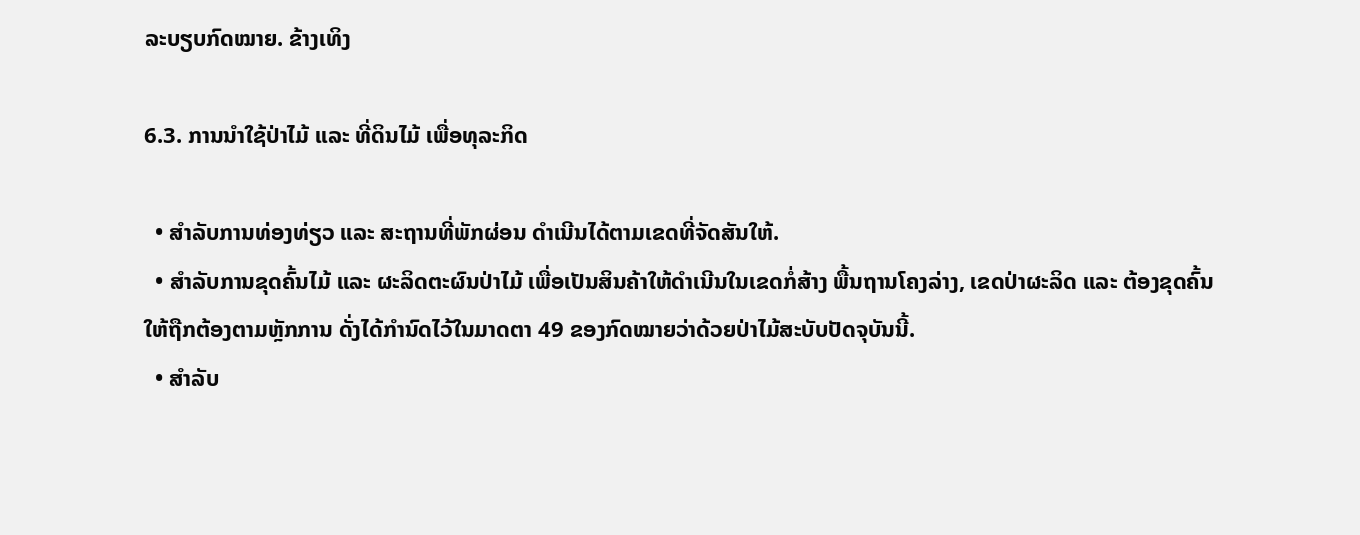ລະບຽບກົດໝາຍ. ຂ້າງເທິງ

6.3. ການນໍາໃຊ້ປ່າໄມ້ ແລະ ທີ່ດິນໄມ້ ເພື່ອທຸລະກິດ

  • ສໍາລັບການທ່ອງທ່ຽວ ແລະ ສະຖານທີ່ພັກຜ່ອນ ດໍາເນີນໄດ້ຕາມເຂດທີ່ຈັດສັນໃຫ້.
  • ສໍາລັບການຂຸດຄົ້ນໄມ້ ແລະ ຜະລິດຕະຜົນປ່າໄມ້ ເພື່ອເປັນສິນຄ້າໃຫ້ດໍາເນີນໃນເຂດກໍ່ສ້າງ ພື້ນຖານໂຄງລ່າງ, ເຂດປ່າຜະລິດ ແລະ ຕ້ອງຂຸດຄົ້ນໃຫ້ຖືກຕ້ອງຕາມຫຼັກການ ດັ່ງໄດ້ກໍານົດໄວ້ໃນມາດຕາ 49 ຂອງກົດໝາຍວ່າດ້ວຍປ່າໄມ້ສະບັບປັດຈຸບັນນີ້.
  • ສໍາລັບ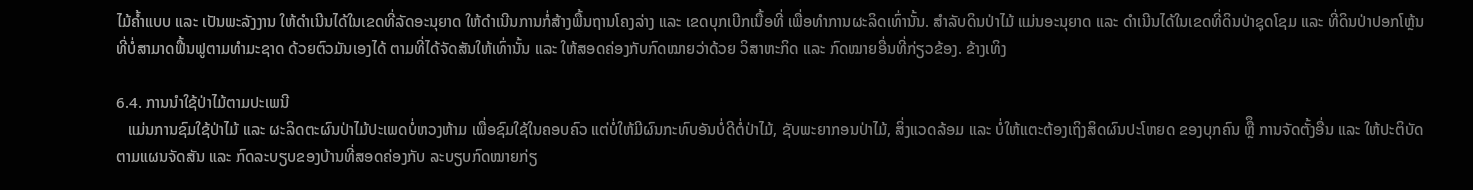ໄມ້ຄໍ້າແບບ ແລະ ເປັນພະລັງງານ ໃຫ້ດໍາເນີນໄດ້ໃນເຂດທີ່ລັດອະນຸຍາດ ໃຫ້ດໍາເນີນການກໍ່ສ້າງພື້ນຖານໂຄງລ່າງ ແລະ ເຂດບຸກເບີກເນື້ອທີ່ ເພື່ອທໍາການຜະລິດເທົ່ານັ້ນ. ສໍາລັບດິນປ່າໄມ້ ແມ່ນອະນຸຍາດ ແລະ ດໍາເນີນໄດ້ໃນເຂດທີ່ດິນປ່າຊຸດໂຊມ ແລະ ທີ່ດິນປ່າປອກໂຫຼ້ນ ທີ່ບໍ່ສາມາດຟື້ນຟູຕາມທໍາມະຊາດ ດ້ວຍຕົວມັນເອງໄດ້ ຕາມທີ່ໄດ້ຈັດສັນໃຫ້ເທົ່ານັ້ນ ແລະ ໃຫ້ສອດຄ່ອງກັບກົດໝາຍວ່າດ້ວຍ ວິສາຫະກິດ ແລະ ກົດໝາຍອື່ນທີ່ກ່ຽວຂ້ອງ. ຂ້າງເທິງ

6.4. ການນໍາໃຊ້ປ່າໄມ້ຕາມປະເພນີ
   ແມ່ນການຊົມໃຊ້ປ່າໄມ້ ແລະ ຜະລິດຕະຜົນປ່າໄມ້ປະເພດບໍ່ຫວງຫ້າມ ເພື່ອຊົມໃຊ້ໃນຄອບຄົວ ແຕ່ບໍ່ໃຫ້ມີຜົນກະທົບອັນບໍ່ດີຕໍ່ປ່າໄມ້, ຊັບພະຍາກອນປ່າໄມ້, ສິ່ງແວດລ້ອມ ແລະ ບໍ່ໃຫ້ແຕະຕ້ອງເຖິງສິດຜົນປະໂຫຍດ ຂອງບຸກຄົນ ຫຼືຶ ການຈັດຕັ້ງອື່ນ ແລະ ໃຫ້ປະຕິບັດຕາມແຜນຈັດສັນ ແລະ ກົດລະບຽບຂອງບ້ານທີ່ສອດຄ່ອງກັບ ລະບຽບກົດໝາຍກ່ຽ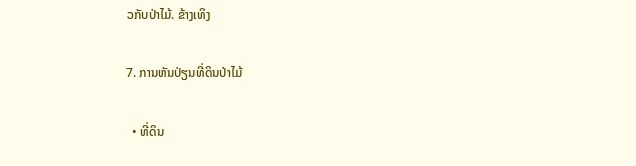ວກັບປ່າໄມ້. ຂ້າງເທິງ

7. ການຫັນປ່ຽນທີ່ດິນປ່າໄມ້

  • ທີ່ດິນ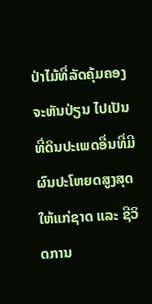ປ່າໄມ້ທີ່ລັດຄຸ້ມຄອງຈະຫັນປ່ຽນ ໄປເປັນທີ່ດິນປະເພດອື່ນທີ່ມີຜົນປະໂຫຍດສູງສຸດ ໃຫ້ແກ່ຊາດ ແລະ ຊີວິດການ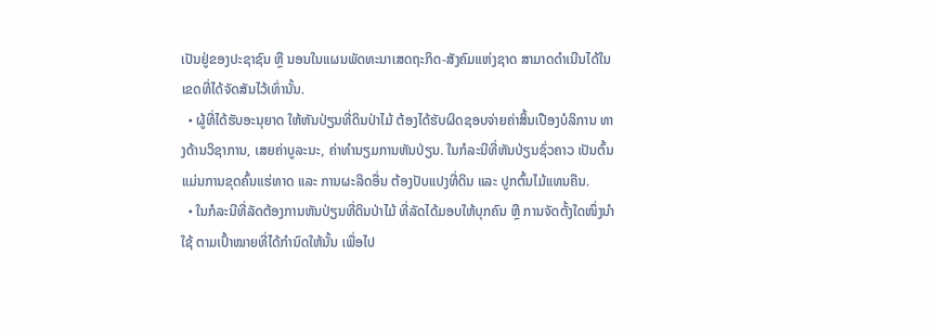ເປັນຢູ່ຂອງປະຊາຊົນ ຫຼື ນອນໃນແຜນພັດທະນາເສດຖະກິດ-ສັງຄົມແຫ່ງຊາດ ສາມາດດໍາເນີນໄດ້ໃນເຂດທີ່ໄດ້ຈັດສັນໄວ້ເທົ່ານັ້ນ.
  • ຜູ້ທີ່ໄດ້ຮັບອະນຸຍາດ ໃຫ້ຫັນປ່ຽນທີ່ດິນປ່າໄມ້ ຕ້ອງໄດ້ຮັບຜິດຊອບຈ່າຍຄ່າສິ້ນເປືອງບໍລິການ ທາງດ້ານວິຊາການ, ເສຍຄ່າບູລະນະ, ຄ່າທໍານຽມການຫັນປ່ຽນ. ໃນກໍລະນີທີ່ຫັນປ່ຽນຊົ່ວຄາວ ເປັນຕົ້ນແມ່ນການຂຸດຄົ້ນແຮ່ທາດ ແລະ ການຜະລິດອື່ນ ຕ້ອງປັບແປງທີ່ດິນ ແລະ ປູກຕົ້ນໄມ້ແທນຄືນ.
  • ໃນກໍລະນີທີ່ລັດຕ້ອງການຫັນປ່ຽນທີ່ດິນປ່າໄມ້ ທີ່ລັດໄດ້ມອບໃຫ້ບຸກຄົນ ຫຼື ການຈັດຕັ້ງໃດໜຶ່ງນໍາໃຊ້ ຕາມເປົ້າໝາຍທີ່ໄດ້ກໍານົດໃຫ້ນັ້ນ ເພື່ອໄປ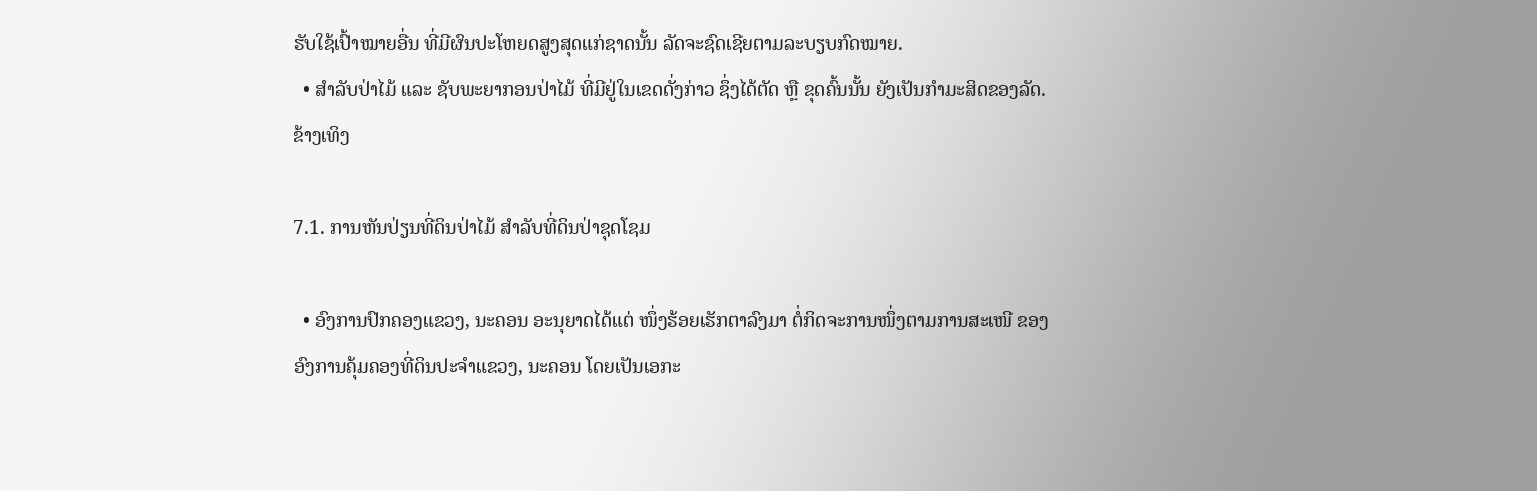ຮັບໃຊ້ເປົ້າໝາຍອື່ນ ທີ່ມີຜົນປະໂຫຍດສູງສຸດແກ່ຊາດນັ້ນ ລັດຈະຊົດເຊີຍຕາມລະບຽບກົດໝາຍ.
  • ສໍາລັບປ່າໄມ້ ແລະ ຊັບພະຍາກອນປ່າໄມ້ ທີ່ມີຢູ່ໃນເຂດດັ່ງກ່າວ ຊຶ່ງໄດ້ຕັດ ຫຼື ຂຸດຄົ້ນນັ້ນ ຍັງເປັນກໍາມະສິດຂອງລັດ. ຂ້າງເທິງ

7.1. ການຫັນປ່ຽນທີ່ດິນປ່າໄມ້ ສໍາລັບທີ່ດິນປ່າຊຸດໂຊມ

  • ອົງການປົກຄອງແຂວງ, ນະຄອນ ອະນຸຍາດໄດ້ແຕ່ ໜຶ່ງຮ້ອຍເຮັກຕາລົງມາ ຕໍ່ກິດຈະການໜຶ່ງຕາມການສະເໜີ ຂອງອົງການຄຸ້ມຄອງທີ່ດິນປະຈໍາແຂວງ, ນະຄອນ ໂດຍເປັນເອກະ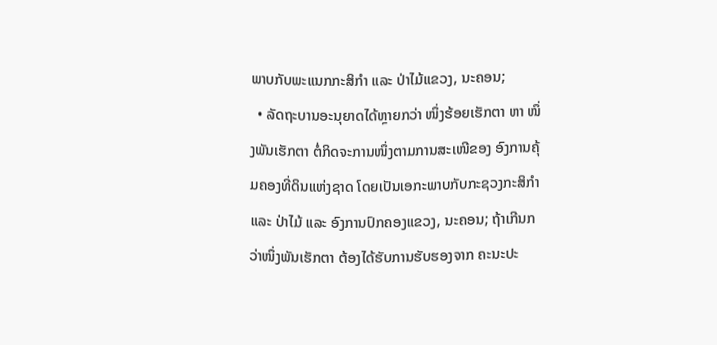ພາບກັບພະແນກກະສິກໍາ ແລະ ປ່າໄມ້ແຂວງ, ນະຄອນ;
  • ລັດຖະບານອະນຸຍາດໄດ້ຫຼາຍກວ່າ ໜຶ່ງຮ້ອຍເຮັກຕາ ຫາ ໜຶ່ງພັນເຮັກຕາ ຕໍ່ກິດຈະການໜຶ່ງຕາມການສະເໜີຂອງ ອົງການຄຸ້ມຄອງທີ່ດິນແຫ່ງຊາດ ໂດຍເປັນເອກະພາບກັບກະຊວງກະສິກໍາ ແລະ ປ່າໄມ້ ແລະ ອົງການປົກຄອງແຂວງ, ນະຄອນ; ຖ້າເກີນກວ່າໜຶ່ງພັນເຮັກຕາ ຕ້ອງໄດ້ຮັບການຮັບຮອງຈາກ ຄະນະປະ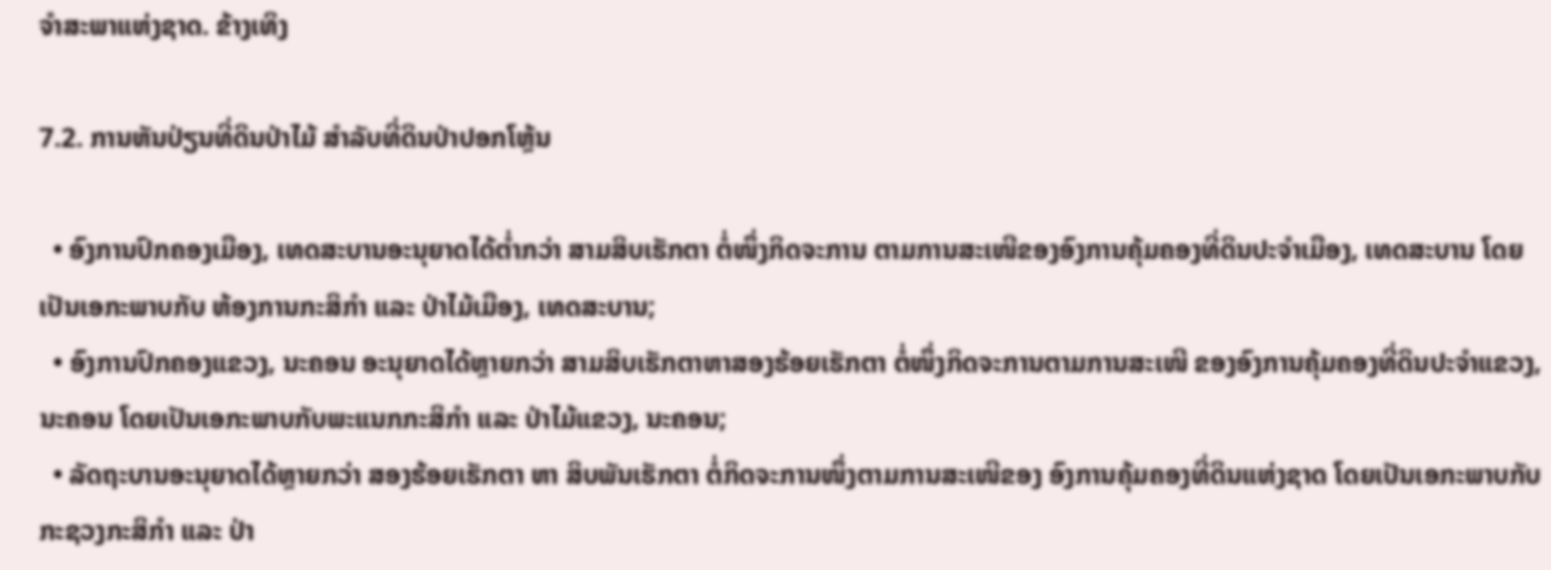ຈໍາສະພາແຫ່ງຊາດ. ຂ້າງເທິງ

7.2. ການຫັນປ່ຽນທີ່ດິນປ່າໄມ້ ສໍາລັບທີ່ດິນປ່າປອກໂຫຼ້ນ

  • ອົງການປົກຄອງເມືອງ, ເທດສະບານອະນຸຍາດໄດ້ຕໍ່າກວ່າ ສາມສິບເຮັກຕາ ຕໍ່ໜຶ່ງກິດຈະການ ຕາມການສະເໜີຂອງອົງການຄຸ້ມຄອງທີ່ດິນປະຈໍາເມືອງ, ເທດສະບານ ໂດຍເປັນເອກະພາບກັບ ຫ້ອງການກະສິກໍາ ແລະ ປ່າໄມ້ເມືອງ, ເທດສະບານ;
  • ອົງການປົກຄອງແຂວງ, ນະຄອນ ອະນຸຍາດໄດ້ຫຼາຍກວ່າ ສາມສິບເຮັກຕາຫາສອງຮ້ອຍເຮັກຕາ ຕໍ່ໜຶ່ງກິດຈະການຕາມການສະເໜີ ຂອງອົງການຄຸ້ມຄອງທີ່ດິນປະຈໍາແຂວງ, ນະຄອນ ໂດຍເປັນເອກະພາບກັບພະແນກກະສິກໍາ ແລະ ປ່າໄມ້ແຂວງ, ນະຄອນ;
  • ລັດຖະບານອະນຸຍາດໄດ້ຫຼາຍກວ່າ ສອງຮ້ອຍເຮັກຕາ ຫາ ສິບພັນເຮັກຕາ ຕໍ່ກິດຈະການໜຶ່ງຕາມການສະເໜີຂອງ ອົງການຄຸ້ມຄອງທີ່ດິນແຫ່ງຊາດ ໂດຍເປັນເອກະພາບກັບກະຊວງກະສິກໍາ ແລະ ປ່າ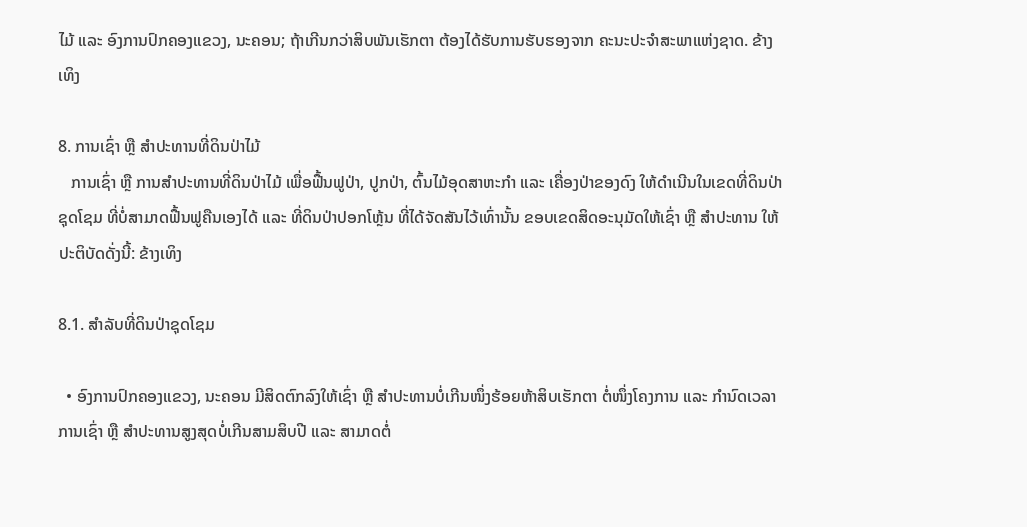ໄມ້ ແລະ ອົງການປົກຄອງແຂວງ, ນະຄອນ; ຖ້າເກີນກວ່າສິບພັນເຮັກຕາ ຕ້ອງໄດ້ຮັບການຮັບຮອງຈາກ ຄະນະປະຈໍາສະພາແຫ່ງຊາດ. ຂ້າງເທິງ

8. ການເຊົ່າ ຫຼື ສໍາປະທານທີ່ດິນປ່າໄມ້
   ການເຊົ່າ ຫຼື ການສໍາປະທານທີ່ດິນປ່າໄມ້ ເພື່ອຟື້ນຟູປ່າ, ປູກປ່າ, ຕົ້ນໄມ້ອຸດສາຫະກໍາ ແລະ ເຄື່ອງປ່າຂອງດົງ ໃຫ້ດໍາເນີນໃນເຂດທີ່ດິນປ່າຊຸດໂຊມ ທີ່ບໍ່ສາມາດຟື້ນຟູຄືນເອງໄດ້ ແລະ ທີ່ດິນປ່າປອກໂຫຼ້ນ ທີ່ໄດ້ຈັດສັນໄວ້ເທົ່ານັ້ນ ຂອບເຂດສິດອະນຸມັດໃຫ້ເຊົ່າ ຫຼື ສໍາປະທານ ໃຫ້ປະຕິບັດດັ່ງນີ້: ຂ້າງເທິງ

8.1. ສໍາລັບທີ່ດິນປ່າຊຸດໂຊມ

  • ອົງການປົກຄອງແຂວງ, ນະຄອນ ມີສິດຕົກລົງໃຫ້ເຊົ່າ ຫຼື ສໍາປະທານບໍ່ເກີນໜຶ່ງຮ້ອຍຫ້າສິບເຮັກຕາ ຕໍ່ໜຶ່ງໂຄງການ ແລະ ກໍານົດເວລາການເຊົ່າ ຫຼື ສໍາປະທານສູງສຸດບໍ່ເກີນສາມສິບປີ ແລະ ສາມາດຕໍ່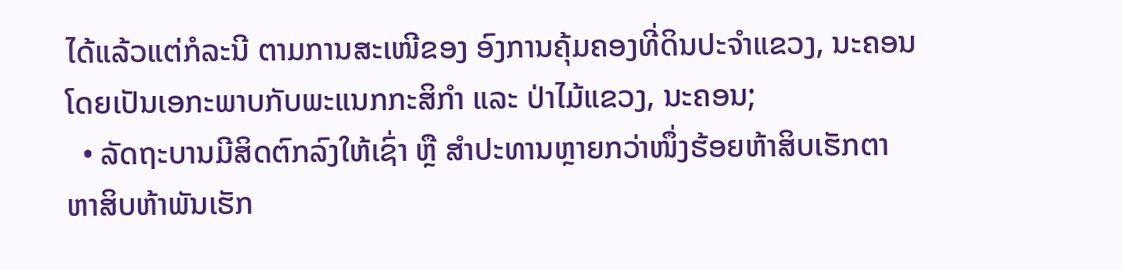ໄດ້ແລ້ວແຕ່ກໍລະນີ ຕາມການສະເໜີຂອງ ອົງການຄຸ້ມຄອງທີ່ດິນປະຈໍາແຂວງ, ນະຄອນ ໂດຍເປັນເອກະພາບກັບພະແນກກະສິກໍາ ແລະ ປ່າໄມ້ແຂວງ, ນະຄອນ;
  • ລັດຖະບານມີສິດຕົກລົງໃຫ້ເຊົ່າ ຫຼື ສໍາປະທານຫຼາຍກວ່າໜຶ່ງຮ້ອຍຫ້າສິບເຮັກຕາ ຫາສິບຫ້າພັນເຮັກ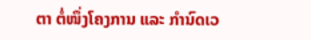ຕາ ຕໍ່ໜຶ່ງໂຄງການ ແລະ ກໍານົດເວ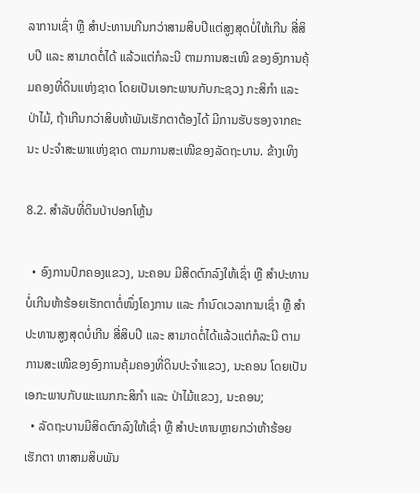ລາການເຊົ່າ ຫຼື ສໍາປະທານເກີນກວ່າສາມສິບປີແຕ່ສູງສຸດບໍ່ໃຫ້ເກີນ ສີ່ສິບປີ ແລະ ສາມາດຕໍ່ໄດ້ ແລ້ວແຕ່ກໍລະນີ ຕາມການສະເໜີ ຂອງອົງການຄຸ້ມຄອງທີ່ດິນແຫ່ງຊາດ ໂດຍເປັນເອກະພາບກັບກະຊວງ ກະສິກໍາ ແລະ ປ່າໄມ້, ຖ້າເກີນກວ່າສິບຫ້າພັນເຮັກຕາຕ້ອງໄດ້ ມີການຮັບຮອງຈາກຄະນະ ປະຈໍາສະພາແຫ່ງຊາດ ຕາມການສະເໜີຂອງລັດຖະບານ. ຂ້າງເທິງ

8.2. ສໍາລັບທີ່ດິນປ່າປອກໂຫຼ້ນ

  • ອົງການປົກຄອງແຂວງ, ນະຄອນ ມີສິດຕົກລົງໃຫ້ເຊົ່າ ຫຼື ສໍາປະທານ ບໍ່ເກີນຫ້າຮ້ອຍເຮັກຕາຕໍ່ໜຶ່ງໂຄງການ ແລະ ກໍານົດເວລາການເຊົ່າ ຫຼື ສໍາປະທານສູງສຸດບໍ່ເກີນ ສີ່ສິບປີ ແລະ ສາມາດຕໍ່ໄດ້ແລ້ວແຕ່ກໍລະນີ ຕາມການສະເໜີຂອງອົງການຄຸ້ມຄອງທີ່ດິນປະຈໍາແຂວງ, ນະຄອນ ໂດຍເປັນເອກະພາບກັບພະແນກກະສິກໍາ ແລະ ປ່າໄມ້ແຂວງ, ນະຄອນ;
  • ລັດຖະບານມີສິດຕົກລົງໃຫ້ເຊົ່າ ຫຼື ສໍາປະທານຫຼາຍກວ່າຫ້າຮ້ອຍເຮັກຕາ ຫາສາມສິບພັນ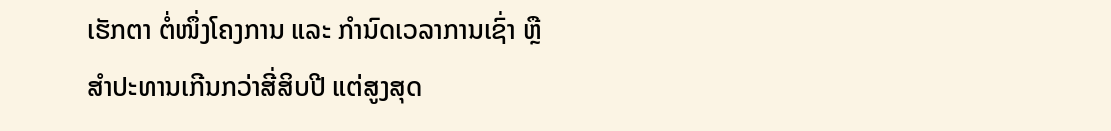ເຮັກຕາ ຕໍ່ໜຶ່ງໂຄງການ ແລະ ກໍານົດເວລາການເຊົ່າ ຫຼື ສໍາປະທານເກີນກວ່າສີ່ສິບປີ ແຕ່ສູງສຸດ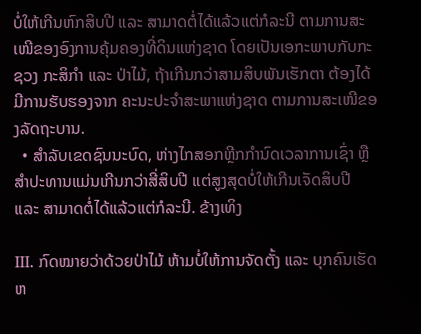ບໍ່ໃຫ້ເກີນຫົກສິບປີ ແລະ ສາມາດຕໍ່ໄດ້ແລ້ວແຕ່ກໍລະນີ ຕາມການສະເໜີຂອງອົງການຄຸ້ມຄອງທີ່ດິນແຫ່ງຊາດ ໂດຍເປັນເອກະພາບກັບກະຊວງ ກະສິກໍາ ແລະ ປ່າໄມ້, ຖ້າເກີນກວ່າສາມສິບພັນເຮັກຕາ ຕ້ອງໄດ້ມີການຮັບຮອງຈາກ ຄະນະປະຈໍາສະພາແຫ່ງຊາດ ຕາມການສະເໜີຂອງລັດຖະບານ.
  • ສໍາລັບເຂດຊົນນະບົດ, ຫ່າງໄກສອກຫຼີກກໍານົດເວລາການເຊົ່າ ຫຼື ສໍາປະທານແມ່ນເກີນກວ່າສີ່ສິບປີ ແຕ່ສູງສຸດບໍ່ໃຫ້ເກີນເຈັດສິບປີ ແລະ ສາມາດຕໍ່ໄດ້ແລ້ວແຕ່ກໍລະນີ. ຂ້າງເທິງ

III. ກົດໝາຍວ່າດ້ວຍປ່າໄມ້ ຫ້າມບໍ່ໃຫ້ການຈັດຕັ້ງ ແລະ ບຸກຄົນເຮັດຫ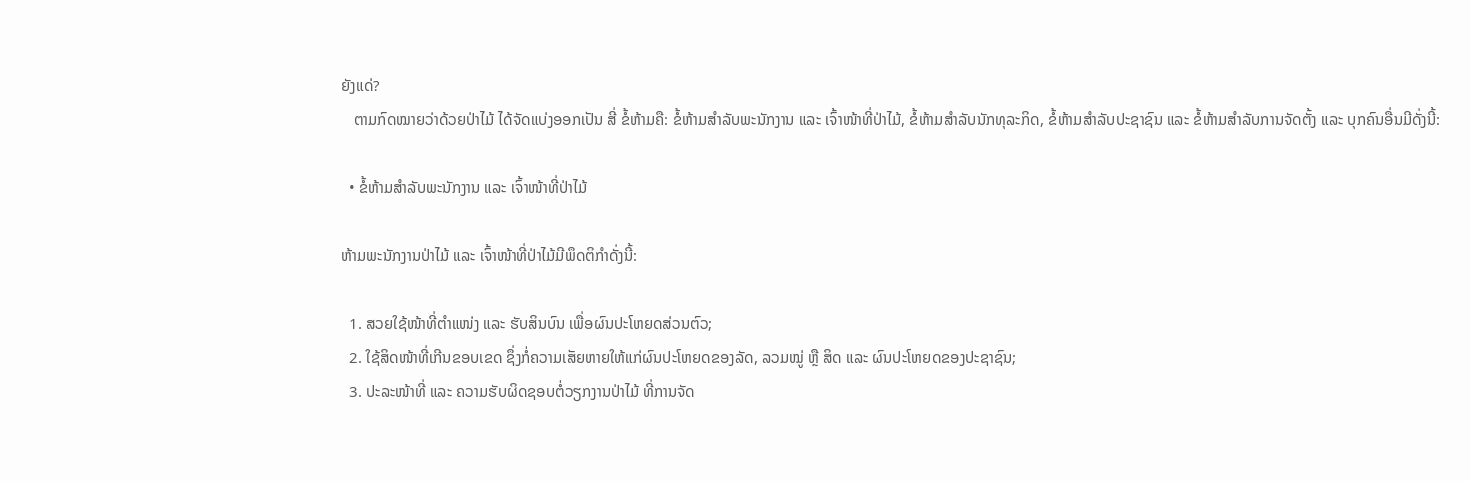ຍັງແດ່?
   ຕາມກົດໝາຍວ່າດ້ວຍປ່າໄມ້ ໄດ້ຈັດແບ່ງອອກເປັນ ສີ່ ຂໍ້ຫ້າມຄື: ຂໍ້ຫ້າມສໍາລັບພະນັກງານ ແລະ ເຈົ້າໜ້າທີ່ປ່າໄມ້, ຂໍ້ຫ້າມສໍາລັບນັກທຸລະກິດ, ຂໍ້ຫ້າມສໍາລັບປະຊາຊົນ ແລະ ຂໍ້ຫ້າມສໍາລັບການຈັດຕັ້ງ ແລະ ບຸກຄົນອື່ນມີດັ່ງນີ້:

  • ຂໍ້ຫ້າມສໍາລັບພະນັກງານ ແລະ ເຈົ້າໜ້າທີ່ປ່າໄມ້

ຫ້າມພະນັກງານປ່າໄມ້ ແລະ ເຈົ້າໜ້າທີ່ປ່າໄມ້ມີພຶດຕິກໍາດັ່ງນີ້:

  1. ສວຍໃຊ້ໜ້າທີ່ຕໍາແໜ່ງ ແລະ ຮັບສິນບົນ ເພື່ອຜົນປະໂຫຍດສ່ວນຕົວ;
  2. ໃຊ້ສິດໜ້າທີ່ເກີນຂອບເຂດ ຊຶ່ງກໍ່ຄວາມເສັຍຫາຍໃຫ້ແກ່ຜົນປະໂຫຍດຂອງລັດ, ລວມໝູ່ ຫຼື ສິດ ແລະ ຜົນປະໂຫຍດຂອງປະຊາຊົນ;
  3. ປະລະໜ້າທີ່ ແລະ ຄວາມຮັບຜິດຊອບຕໍ່ວຽກງານປ່າໄມ້ ທີ່ການຈັດ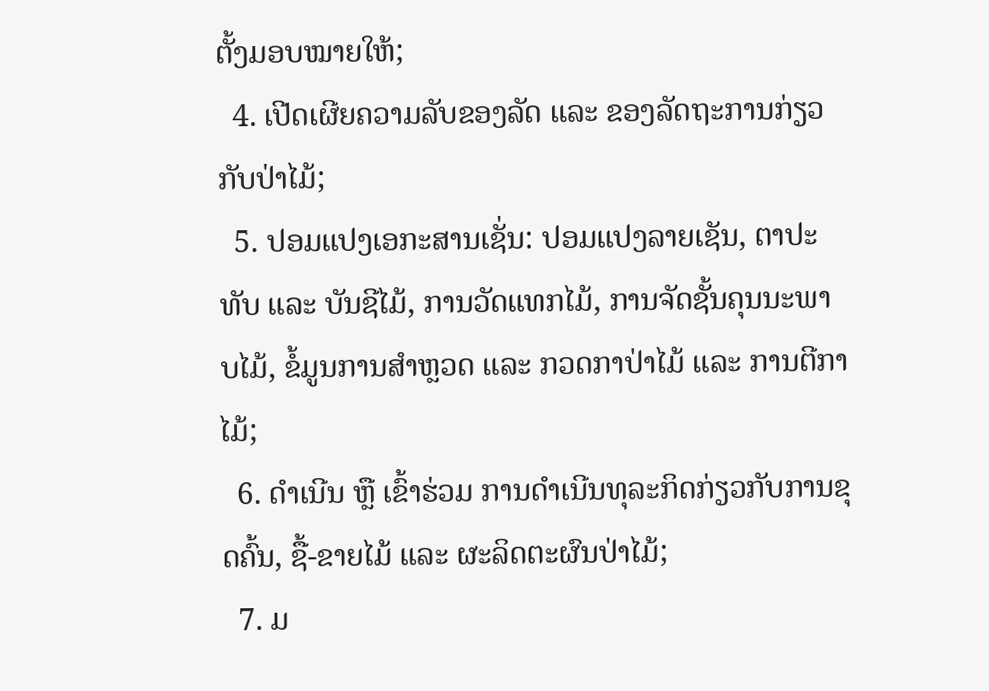ຕັ້ງມອບໝາຍໃຫ້;
  4. ເປີດເຜີຍຄວາມລັບຂອງລັດ ແລະ ຂອງລັດຖະການກ່ຽວກັບປ່າໄມ້;
  5. ປອມແປງເອກະສານເຊັ່ນ: ປອມແປງລາຍເຊັນ, ຕາປະທັບ ແລະ ບັນຊີໄມ້, ການວັດແທກໄມ້, ການຈັດຊັ້ນຄຸນນະພາບໄມ້, ຂໍ້ມູນການສໍາຫຼວດ ແລະ ກວດກາປ່າໄມ້ ແລະ ການຕີກາໄມ້;
  6. ດໍາເນີນ ຫຼື ເຂົ້າຮ່ວມ ການດໍາເນີນທຸລະກິດກ່ຽວກັບການຂຸດຄົ້ນ, ຊື້-ຂາຍໄມ້ ແລະ ຜະລິດຕະຜົນປ່າໄມ້;
  7. ມ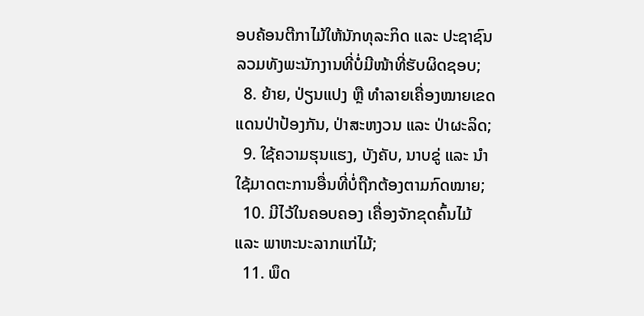ອບຄ້ອນຕີກາໄມ້ໃຫ້ນັກທຸລະກິດ ແລະ ປະຊາຊົນ ລວມທັງພະນັກງານທີ່ບໍ່ມີໜ້າທີ່ຮັບຜິດຊອບ;
  8. ຍ້າຍ, ປ່ຽນແປງ ຫຼື ທໍາລາຍເຄື່ອງໝາຍເຂດແດນປ່າປ້ອງກັນ, ປ່າສະຫງວນ ແລະ ປ່າຜະລິດ;
  9. ໃຊ້ຄວາມຮຸນແຮງ, ບັງຄັບ, ນາບຂູ່ ແລະ ນໍາໃຊ້ມາດຕະການອື່ນທີ່ບໍ່ຖືກຕ້ອງຕາມກົດໝາຍ;
  10. ມີໄວ້ໃນຄອບຄອງ ເຄື່ອງຈັກຂຸດຄົ້ນໄມ້ ແລະ ພາຫະນະລາກແກ່ໄມ້;
  11. ພຶດ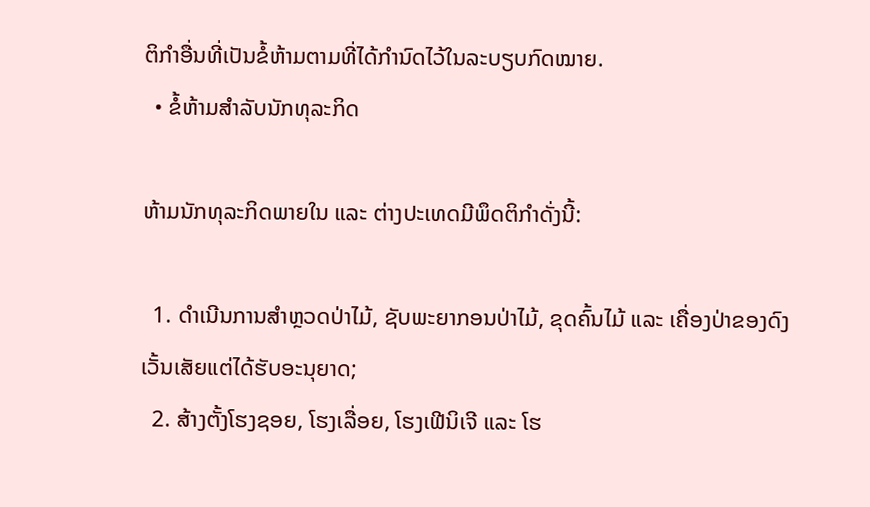ຕິກໍາອື່ນທີ່ເປັນຂໍ້ຫ້າມຕາມທີ່ໄດ້ກໍານົດໄວ້ໃນລະບຽບກົດໝາຍ.
  • ຂໍ້ຫ້າມສໍາລັບນັກທຸລະກິດ

ຫ້າມນັກທຸລະກິດພາຍໃນ ແລະ ຕ່າງປະເທດມີພຶດຕິກໍາດັ່ງນີ້:

  1. ດໍາເນີນການສໍາຫຼວດປ່າໄມ້, ຊັບພະຍາກອນປ່າໄມ້, ຂຸດຄົ້ນໄມ້ ແລະ ເຄື່ອງປ່າຂອງດົງ ເວັ້ນເສັຍແຕ່ໄດ້ຮັບອະນຸຍາດ;
  2. ສ້າງຕັ້ງໂຮງຊອຍ, ໂຮງເລື່ອຍ, ໂຮງເຟີນິເຈີ ແລະ ໂຮ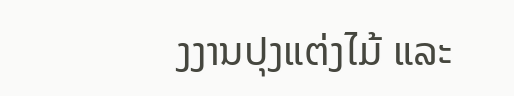ງງານປຸງແຕ່ງໄມ້ ແລະ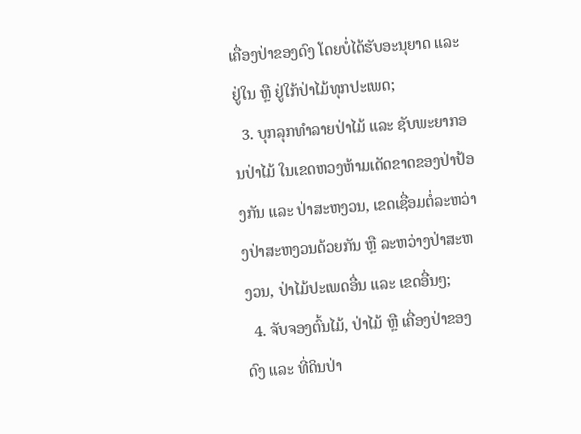ເຄື່ອງປ່າຂອງດົງ ໂດຍບໍ່ໄດ້ຮັບອະນຸຍາດ ແລະ ຢູ່ໃນ ຫຼື ຢູ່ໃກ້ປ່າໄມ້ທຸກປະເພດ;
  3. ບຸກລຸກທໍາລາຍປ່າໄມ້ ແລະ ຊັບພະຍາກອນປ່າໄມ້ ໃນເຂດຫວງຫ້າມເດັດຂາດຂອງປ່າປ້ອງກັນ ແລະ ປ່າສະຫງວນ, ເຂດເຊື່ອມຕໍ່ລະຫວ່າງປ່າສະຫງວນດ້ວຍກັນ ຫຼື ລະຫວ່າງປ່າສະຫງວນ, ປ່າໄມ້ປະເພດອື່ນ ແລະ ເຂດອື່ນໆ;
  4. ຈັບຈອງຕົ້ນໄມ້, ປ່າໄມ້ ຫຼື ເຄື່ອງປ່າຂອງດົງ ແລະ ທີ່ດິນປ່າ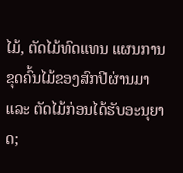ໄມ້, ຕັດໄມ້ທົດແທນ ແຜນການຂຸດຄົ້ນໄມ້ຂອງສົກປີຜ່ານມາ ແລະ ຕັດໄມ້ກ່ອນໄດ້ຮັບອະນຸຍາດ;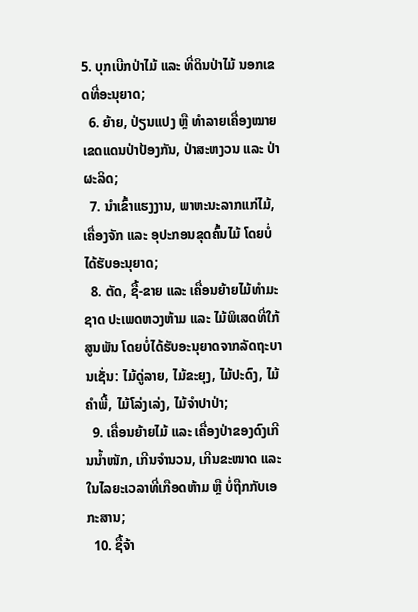5. ບຸກເບີກປ່າໄມ້ ແລະ ທີ່ດິນປ່າໄມ້ ນອກເຂດທີ່ອະນຸຍາດ;
  6. ຍ້າຍ, ປ່ຽນແປງ ຫຼື ທໍາລາຍເຄື່ອງໝາຍເຂດແດນປ່າປ້ອງກັນ, ປ່າສະຫງວນ ແລະ ປ່າຜະລິດ;
  7. ນໍາເຂົ້າແຮງງານ, ພາຫະນະລາກແກ່ໄມ້, ເຄື່ອງຈັກ ແລະ ອຸປະກອນຂຸດຄົ້ນໄມ້ ໂດຍບໍ່ໄດ້ຮັບອະນຸຍາດ;
  8. ຕັດ, ຊື້-ຂາຍ ແລະ ເຄື່ອນຍ້າຍໄມ້ທໍາມະຊາດ ປະເພດຫວງຫ້າມ ແລະ ໄມ້ພິເສດທີ່ໃກ້ສູນພັນ ໂດຍບໍ່ໄດ້ຮັບອະນຸຍາດຈາກລັດຖະບານເຊັ່ນ: ໄມ້ດູ່ລາຍ, ໄມ້ຂະຍຸງ, ໄມ້ປະດົງ, ໄມ້ຄໍາພີ້, ໄມ້ໂລ່ງເລ່ງ, ໄມ້ຈໍາປາປ່າ;
  9. ເຄື່ອນຍ້າຍໄມ້ ແລະ ເຄື່ອງປ່າຂອງດົງເກີນນໍ້າໜັກ, ເກີນຈໍານວນ, ເກີນຂະໜາດ ແລະ ໃນໄລຍະເວລາທີ່ເກືອດຫ້າມ ຫຼື ບໍ່ຖືກກັບເອກະສານ;
  10. ຊື້ຈ້າ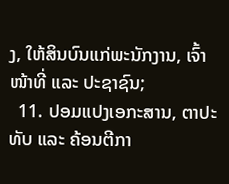ງ, ໃຫ້ສິນບົນແກ່ພະນັກງານ, ເຈົ້າໜ້າທີ່ ແລະ ປະຊາຊົນ;
  11. ປອມແປງເອກະສານ, ຕາປະທັບ ແລະ ຄ້ອນຕີກາ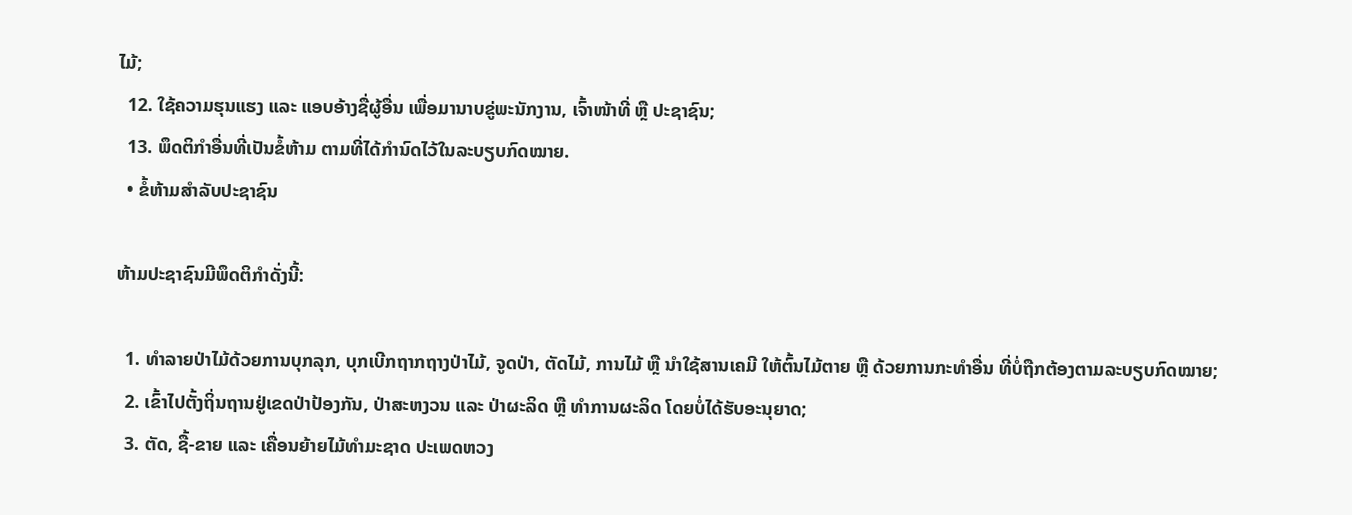ໄມ້;
  12. ໃຊ້ຄວາມຮຸນແຮງ ແລະ ແອບອ້າງຊື່ຜູ້ອື່ນ ເພື່ອມານາບຂູ່ພະນັກງານ, ເຈົ້າໜ້າທີ່ ຫຼື ປະຊາຊົນ;
  13. ພຶດຕິກໍາອື່ນທີ່ເປັນຂໍ້ຫ້າມ ຕາມທີ່ໄດ້ກໍານົດໄວ້ໃນລະບຽບກົດໝາຍ.
  • ຂໍ້ຫ້າມສໍາລັບປະຊາຊົນ

ຫ້າມປະຊາຊົນມີພຶດຕິກໍາດັ່ງນີ້:

  1. ທໍາລາຍປ່າໄມ້ດ້ວຍການບຸກລຸກ, ບຸກເບີກຖາກຖາງປ່າໄມ້, ຈູດປ່າ, ຕັດໄມ້, ການໄມ້ ຫຼື ນໍາໃຊ້ສານເຄມີ ໃຫ້ຕົ້ນໄມ້ຕາຍ ຫຼື ດ້ວຍການກະທໍາອື່ນ ທີ່ບໍ່ຖືກຕ້ອງຕາມລະບຽບກົດໝາຍ;
  2. ເຂົ້າໄປຕັ້ງຖິ່ນຖານຢູ່ເຂດປ່າປ້ອງກັນ, ປ່າສະຫງວນ ແລະ ປ່າຜະລິດ ຫຼື ທໍາການຜະລິດ ໂດຍບໍ່ໄດ້ຮັບອະນຸຍາດ;
  3. ຕັດ, ຊື້-ຂາຍ ແລະ ເຄື່ອນຍ້າຍໄມ້ທໍາມະຊາດ ປະເພດຫວງ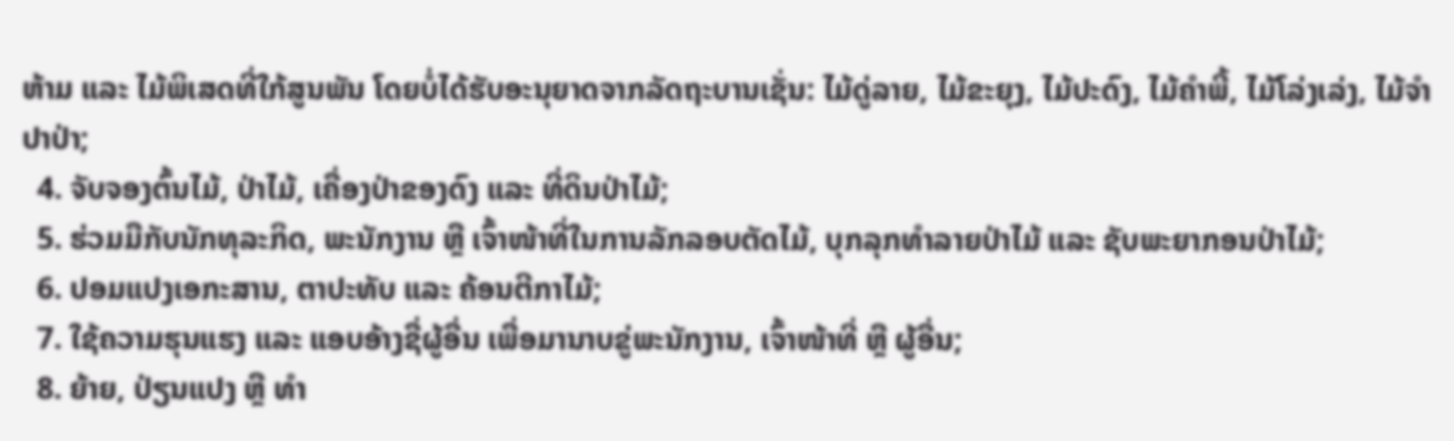ຫ້າມ ແລະ ໄມ້ພິເສດທີ່ໃກ້ສູນພັນ ໂດຍບໍ່ໄດ້ຮັບອະນຸຍາດຈາກລັດຖະບານເຊັ່ນ: ໄມ້ດູ່ລາຍ, ໄມ້ຂະຍຸງ, ໄມ້ປະດົງ, ໄມ້ຄໍາພີ້, ໄມ້ໂລ່ງເລ່ງ, ໄມ້ຈໍາປາປ່າ;
  4. ຈັບຈອງຕົ້ນໄມ້, ປ່າໄມ້, ເຄື່ອງປ່າຂອງດົງ ແລະ ທີ່ດິນປ່າໄມ້;
  5. ຮ່ວມມືກັບນັກທຸລະກິດ, ພະນັກງານ ຫຼື ເຈົ້າໜ້າທີ່ໃນການລັກລອບຕັດໄມ້, ບຸກລຸກທໍາລາຍປ່າໄມ້ ແລະ ຊັບພະຍາກອນປ່າໄມ້;
  6. ປອມແປງເອກະສານ, ຕາປະທັບ ແລະ ຄ້ອນຕີກາໄມ້;
  7. ໃຊ້ຄວາມຮຸນແຮງ ແລະ ແອບອ້າງຊື່ຜູ້ອື່ນ ເພື່ອມານາບຂູ່ພະນັກງານ, ເຈົ້າໜ້າທີ່ ຫຼື ຜູ້ອື່ນ;
  8. ຍ້າຍ, ປ່ຽນແປງ ຫຼື ທໍາ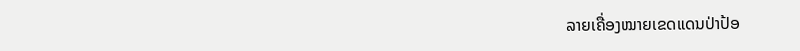ລາຍເຄື່ອງໝາຍເຂດແດນປ່າປ້ອ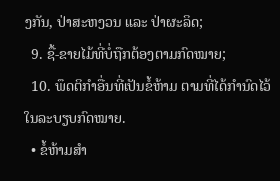ງກັນ, ປ່າສະຫງວນ ແລະ ປ່າຜະລິດ;
  9. ຊື້-ຂາຍໄມ້ທີ່ບໍ່ຖືກຕ້ອງຕາມກົດໝາຍ;
  10. ພຶດຕິກໍາອື່ນທີ່ເປັນຂໍ້ຫ້າມ ຕາມທີ່ໄດ້ກໍານົດໄວ້ໃນລະບຽບກົດໝາຍ.
  • ຂໍ້ຫ້າມສໍາ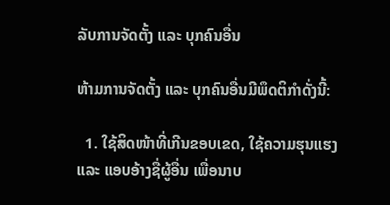ລັບການຈັດຕັ້ງ ແລະ ບຸກຄົນອື່ນ

ຫ້າມການຈັດຕັ້ງ ແລະ ບຸກຄົນອື່ນມີພຶດຕິກໍາດັ່ງນີ້:

  1. ໃຊ້ສິດໜ້າທີ່ເກີນຂອບເຂດ, ໃຊ້ຄວາມຮຸນແຮງ ແລະ ແອບອ້າງຊື່ຜູ້ອື່ນ ເພື່ອນາບ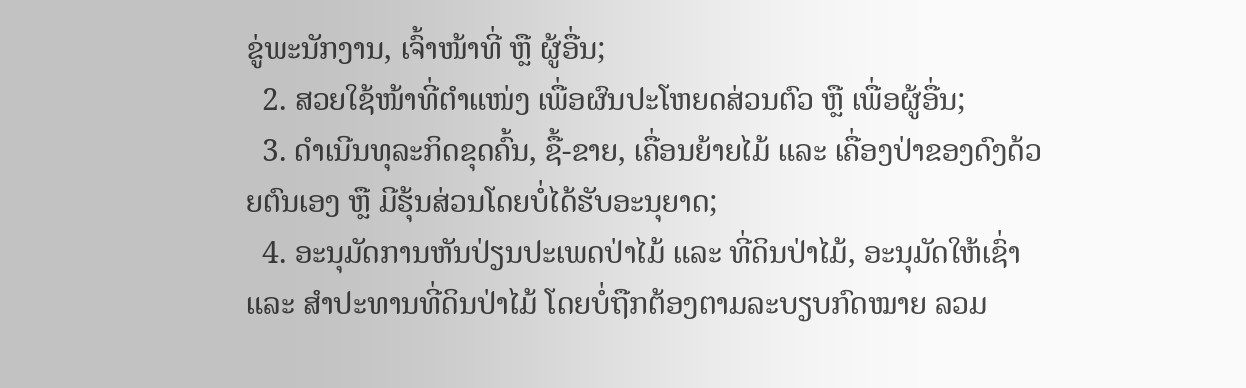ຂູ່ພະນັກງານ, ເຈົ້າໜ້າທີ່ ຫຼື ຜູ້ອື່ນ;
  2. ສວຍໃຊ້ໜ້າທີ່ຕໍາແໜ່ງ ເພື່ອຜົນປະໂຫຍດສ່ວນຕົວ ຫຼື ເພື່ອຜູ້ອື່ນ;
  3. ດໍາເນີນທຸລະກິດຂຸດຄົ້ນ, ຊື້-ຂາຍ, ເຄື່ອນຍ້າຍໄມ້ ແລະ ເຄື່ອງປ່າຂອງດົງດ້ວຍຕົນເອງ ຫຼື ມີຮຸ້ນສ່ວນໂດຍບໍ່ໄດ້ຮັບອະນຸຍາດ;
  4. ອະນຸມັດການຫັນປ່ຽນປະເພດປ່າໄມ້ ແລະ ທີ່ດິນປ່າໄມ້, ອະນຸມັດໃຫ້ເຊົ່າ ແລະ ສໍາປະທານທີ່ດິນປ່າໄມ້ ໂດຍບໍ່ຖືກຕ້ອງຕາມລະບຽບກົດໝາຍ ລວມ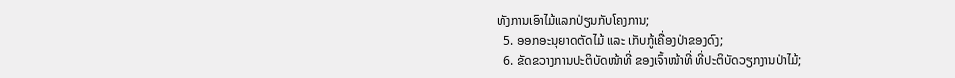ທັງການເອົາໄມ້ແລກປ່ຽນກັບໂຄງການ;
  5. ອອກອະນຸຍາດຕັດໄມ້ ແລະ ເກັບກູ້ເຄື່ອງປ່າຂອງດົງ;
  6. ຂັດຂວາງການປະຕິບັດໜ້າທີ່ ຂອງເຈົ້າໜ້າທີ່ ທີ່ປະຕິບັດວຽກງານປ່າໄມ້;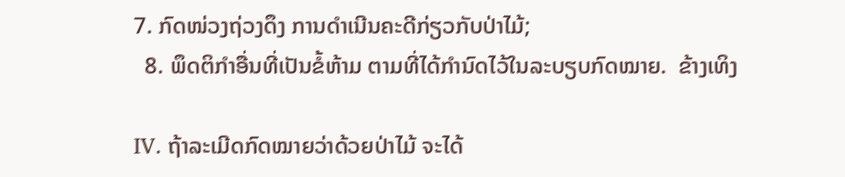7. ກົດໜ່ວງຖ່ວງດຶງ ການດໍາເນີນຄະດີກ່ຽວກັບປ່າໄມ້;
  8. ພຶດຕິກໍາອື່ນທີ່ເປັນຂໍ້ຫ້າມ ຕາມທີ່ໄດ້ກໍານົດໄວ້ໃນລະບຽບກົດໝາຍ.  ຂ້າງເທິງ

IV. ຖ້າລະເມີດກົດໝາຍວ່າດ້ວຍປ່າໄມ້ ຈະໄດ້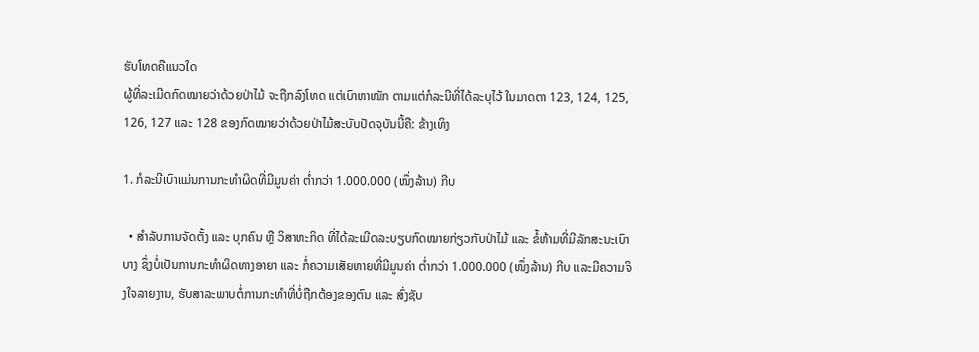ຮັບໂທດຄືແນວໃດ
ຜູ້ທີ່ລະເມີດກົດໝາຍວ່າດ້ວຍປ່າໄມ້ ຈະຖືກລົງໂທດ ແຕ່ເບົາຫາໜັກ ຕາມແຕ່ກໍລະນີທີ່ໄດ້ລະບຸໄວ້ ໃນມາດຕາ 123, 124, 125, 126, 127 ແລະ 128 ຂອງກົດໝາຍວ່າດ້ວຍປ່າໄມ້ສະບັບປັດຈຸບັນນີ້ຄື: ຂ້າງເທິງ

1. ກໍລະນີເບົາແມ່ນການກະທໍາຜິດທີ່ມີມູນຄ່າ ຕໍ່າກວ່າ 1.000.000 (ໜຶ່ງລ້ານ) ກີບ

  • ສໍາລັບການຈັດຕັ້ງ ແລະ ບຸກຄົນ ຫຼື ວິສາຫະກິດ ທີ່ໄດ້ລະເມີດລະບຽບກົດໝາຍກ່ຽວກັບປ່າໄມ້ ແລະ ຂໍ້ຫ້າມທີ່ມີລັກສະນະເບົາບາງ ຊຶ່ງບໍ່ເປັນການກະທໍາຜິດທາງອາຍາ ແລະ ກໍ່ຄວາມເສັຍຫາຍທີ່ມີມູນຄ່າ ຕໍ່າກວ່າ 1.000.000 (ໜຶ່ງລ້ານ) ກີບ ແລະມີຄວາມຈິງໃຈລາຍງານ, ຮັບສາລະພາບຕໍ່ການກະທໍາທີ່ບໍ່ຖືກຕ້ອງຂອງຕົນ ແລະ ສົ່ງຊັບ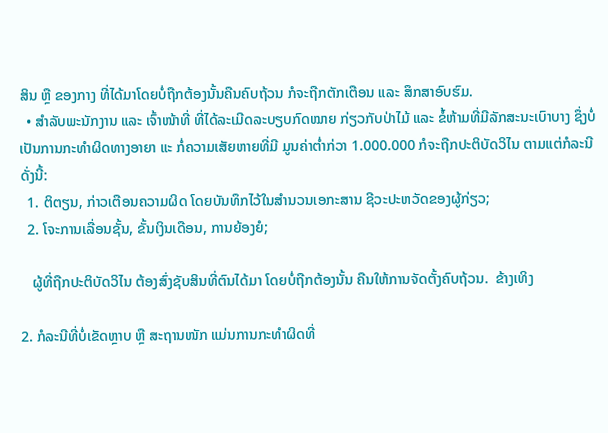ສິນ ຫຼື ຂອງກາງ ທີ່ໄດ້ມາໂດຍບໍ່ຖືກຕ້ອງນັ້ນຄືນຄົບຖ້ວນ ກໍຈະຖືກຕັກເຕືອນ ແລະ ສຶກສາອົບຮົມ.
  • ສໍາລັບພະນັກງານ ແລະ ເຈົ້າໜ້າທີ່ ທີ່ໄດ້ລະເມີດລະບຽບກົດໝາຍ ກ່ຽວກັບປ່າໄມ້ ແລະ ຂໍ້ຫ້າມທີ່ມີລັກສະນະເບົາບາງ ຊຶ່ງບໍ່ເປັນການກະທໍາຜິດທາງອາຍາ ແະ ກໍ່ຄວາມເສັຍຫາຍທີ່ມີ ມູນຄ່າຕໍ່າກ່ວາ 1.000.000 ກໍຈະຖືກປະຕິບັດວິໄນ ຕາມແຕ່ກໍລະນີດັ່ງນີ້:
  1. ຕິຕຽນ, ກ່າວເຕືອນຄວາມຜິດ ໂດຍບັນທຶກໄວ້ໃນສໍານວນເອກະສານ ຊີວະປະຫວັດຂອງຜູ້ກ່ຽວ;
  2. ໂຈະການເລື່ອນຊັ້ນ, ຂັ້ນເງິນເດືອນ, ການຍ້ອງຍໍ;

   ຜູ້ທີ່ຖືກປະຕິບັດວິໄນ ຕ້ອງສົ່ງຊັບສິນທີ່ຕົນໄດ້ມາ ໂດຍບໍ່ຖືກຕ້ອງນັ້ນ ຄືນໃຫ້ການຈັດຕັ້ງຄົບຖ້ວນ.  ຂ້າງເທິງ

2. ກໍລະນີທີ່ບໍ່ເຂັດຫຼາບ ຫຼື ສະຖານໜັກ ແມ່ນການກະທໍາຜິດທີ່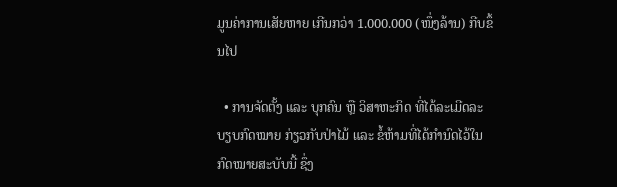ມູນຄ່າການເສັຍຫາຍ ເກີນກວ່າ 1.000.000 (ໜຶ່ງລ້ານ) ກີບຂຶ້ນໄປ

  • ການຈັດຕັ້ງ ແລະ ບຸກຄົນ ຫຼື ວິສາຫະກິດ ທີ່ໄດ້ລະເມີດລະບຽບກົດໝາຍ ກ່ຽວກັບປ່າໄມ້ ແລະ ຂໍ້ຫ້າມທີ່ໄດ້ກໍານົດໄວ້ໃນກົດໝາຍສະບັບນີ້ ຊຶ່ງ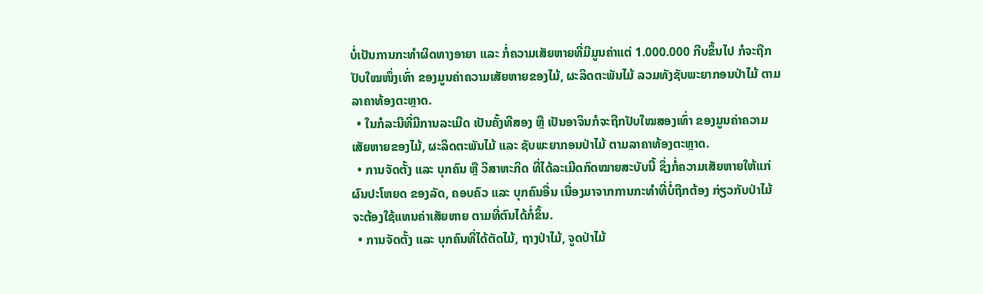ບໍ່ເປັນການກະທໍາຜິດທາງອາຍາ ແລະ ກໍ່ຄວາມເສັຍຫາຍທີ່ມີມູນຄ່າແຕ່ 1.000.000 ກີບຂຶ້ນໄປ ກໍຈະຖືກປັບໃໝໜຶ່ງເທົ່າ ຂອງມູນຄ່າຄວາມເສັຍຫາຍຂອງໄມ້, ຜະລິດຕະພັນໄມ້ ລວມທັງຊັບພະຍາກອນປ່າໄມ້ ຕາມລາຄາທ້ອງຕະຫຼາດ.
  • ໃນກໍລະນີທີ່ມີການລະເມີດ ເປັນຄັ້ງທີສອງ ຫຼື ເປັນອາຈິນກໍຈະຖືກປັບໃໝສອງເທົ່າ ຂອງມູນຄ່າຄວາມເສັຍຫາຍຂອງໄມ້, ຜະລິດຕະພັນໄມ້ ແລະ ຊັບພະຍາກອນປ່າໄມ້ ຕາມລາຄາທ້ອງຕະຫຼາດ.
  • ການຈັດຕັ້ງ ແລະ ບຸກຄົນ ຫຼື ວິສາຫະກິດ ທີ່ໄດ້ລະເມີດກົດໝາຍສະບັບນີ້ ຊຶ່ງກໍ່ຄວາມເສັຍຫາຍໃຫ້ແກ່ຜົນປະໂຫຍດ ຂອງລັດ, ຄອບຄົວ ແລະ ບຸກຄົນອື່ນ ເນື່ອງມາຈາກການກະທໍາທີ່ບໍ່ຖືກຕ້ອງ ກ່ຽວກັບປ່າໄມ້ ຈະຕ້ອງໃຊ້ແທນຄ່າເສັຍຫາຍ ຕາມທີ່ຕົນໄດ້ກໍ່ຂຶ້ນ.
  • ການຈັດຕັ້ງ ແລະ ບຸກຄົນທີ່ໄດ້ຕັດໄມ້, ຖາງປ່າໄມ້, ຈູດປ່າໄມ້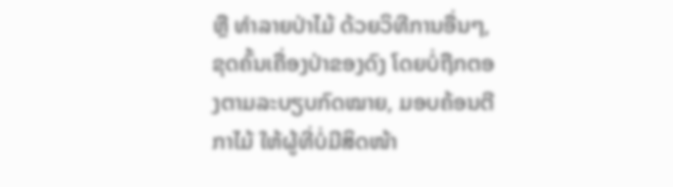ຫຼື ທໍາລາຍປ່າໄມ້ ດ້ວຍວິທີການອື່ນໆ, ຂຸດຄົ້ນເຄື່ອງປ່າຂອງດົງ ໂດຍບໍ່ຖືກຕອງຕາມລະບຽບກົດໝາຍ, ມອບຄ້ອນຕີກາໄມ້ ໃຫ້ຜູ້ທີ່ບໍ່ມີສິດໜ້າ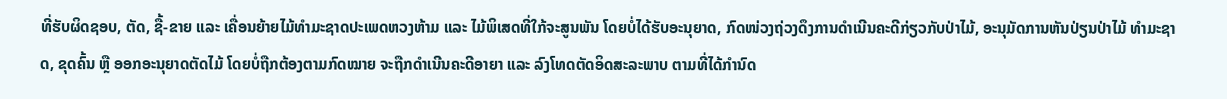ທີ່ຮັບຜິດຊອບ, ຕັດ, ຊື້-ຂາຍ ແລະ ເຄື່ອນຍ້າຍໄມ້ທໍາມະຊາດປະເພດຫວງຫ້າມ ແລະ ໄມ້ພິເສດທີ່ໃກ້ຈະສູນພັນ ໂດຍບໍ່ໄດ້ຮັບອະນຸຍາດ, ກົດໜ່ວງຖ່ວງດຶງການດໍາເນີນຄະດີກ່ຽວກັບປ່າໄມ້, ອະນຸມັດການຫັນປ່ຽນປ່າໄມ້ ທໍາມະຊາດ, ຂຸດຄົ້ນ ຫຼື ອອກອະນຸຍາດຕັດໄມ້ ໂດຍບໍ່ຖືກຕ້ອງຕາມກົດໝາຍ ຈະຖືກດໍາເນີນຄະດີອາຍາ ແລະ ລົງໂທດຕັດອິດສະລະພາບ ຕາມທີ່ໄດ້ກໍານົດ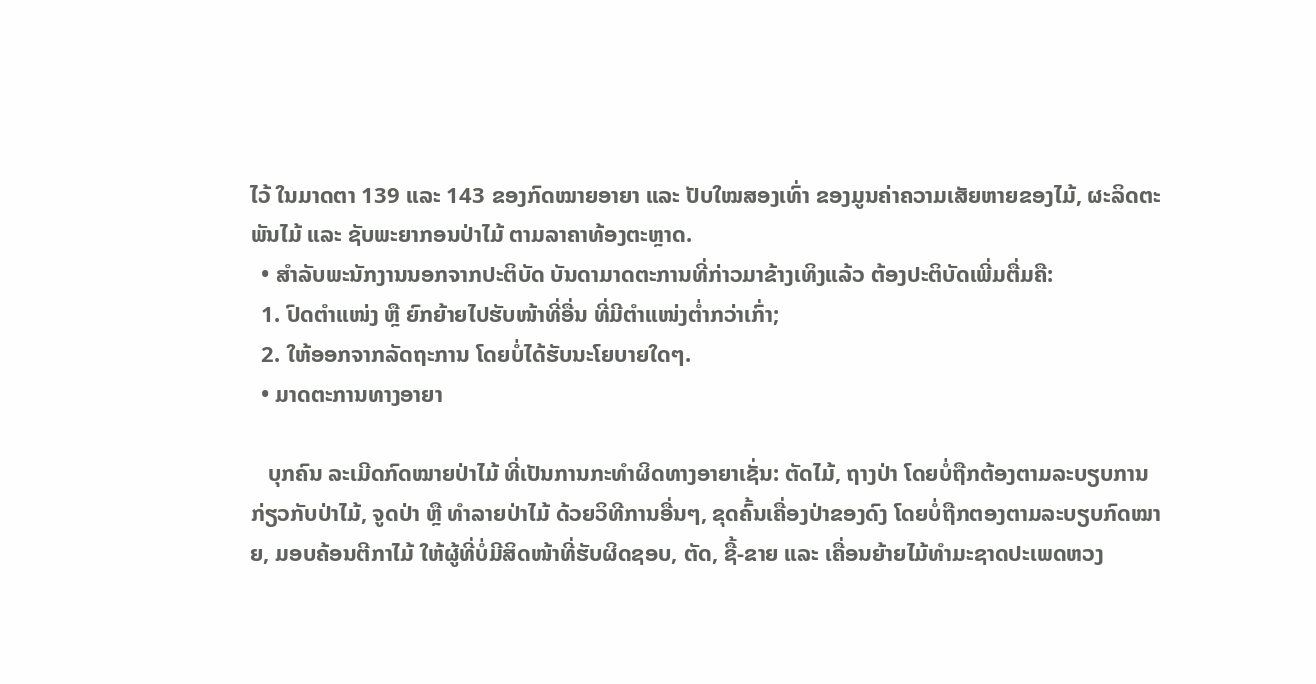ໄວ້ ໃນມາດຕາ 139 ແລະ 143 ຂອງກົດໝາຍອາຍາ ແລະ ປັບໃໝສອງເທົ່າ ຂອງມູນຄ່າຄວາມເສັຍຫາຍຂອງໄມ້, ຜະລິດຕະພັນໄມ້ ແລະ ຊັບພະຍາກອນປ່າໄມ້ ຕາມລາຄາທ້ອງຕະຫຼາດ.
  • ສໍາລັບພະນັກງານນອກຈາກປະຕິບັດ ບັນດາມາດຕະການທີ່ກ່າວມາຂ້າງເທິງແລ້ວ ຕ້ອງປະຕິບັດເພີ່ມຕື່ມຄື:
  1. ປົດຕໍາແໜ່ງ ຫຼື ຍົກຍ້າຍໄປຮັບໜ້າທີ່ອື່ນ ທີ່ມີຕໍາແໜ່ງຕໍ່າກວ່າເກົ່າ;
  2. ໃຫ້ອອກຈາກລັດຖະການ ໂດຍບໍ່ໄດ້ຮັບນະໂຍບາຍໃດໆ.
  • ມາດຕະການທາງອາຍາ

   ບຸກຄົນ ລະເມີດກົດໝາຍປ່າໄມ້ ທີ່ເປັນການກະທໍາຜິດທາງອາຍາເຊັ່ນ: ຕັດໄມ້, ຖາງປ່າ ໂດຍບໍ່ຖືກຕ້ອງຕາມລະບຽບການກ່ຽວກັບປ່າໄມ້, ຈູດປ່າ ຫຼື ທໍາລາຍປ່າໄມ້ ດ້ວຍວິທີການອື່ນໆ, ຂຸດຄົ້ນເຄື່ອງປ່າຂອງດົງ ໂດຍບໍ່ຖືກຕອງຕາມລະບຽບກົດໝາຍ, ມອບຄ້ອນຕີກາໄມ້ ໃຫ້ຜູ້ທີ່ບໍ່ມີສິດໜ້າທີ່ຮັບຜິດຊອບ, ຕັດ, ຊື້-ຂາຍ ແລະ ເຄື່ອນຍ້າຍໄມ້ທໍາມະຊາດປະເພດຫວງ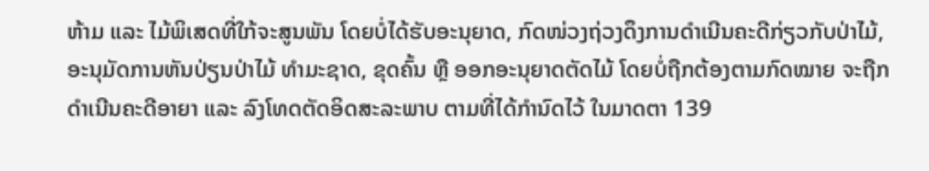ຫ້າມ ແລະ ໄມ້ພິເສດທີ່ໃກ້ຈະສູນພັນ ໂດຍບໍ່ໄດ້ຮັບອະນຸຍາດ, ກົດໜ່ວງຖ່ວງດຶງການດໍາເນີນຄະດີກ່ຽວກັບປ່າໄມ້, ອະນຸມັດການຫັນປ່ຽນປ່າໄມ້ ທໍາມະຊາດ, ຂຸດຄົ້ນ ຫຼື ອອກອະນຸຍາດຕັດໄມ້ ໂດຍບໍ່ຖືກຕ້ອງຕາມກົດໝາຍ ຈະຖືກດໍາເນີນຄະດີອາຍາ ແລະ ລົງໂທດຕັດອິດສະລະພາບ ຕາມທີ່ໄດ້ກໍານົດໄວ້ ໃນມາດຕາ 139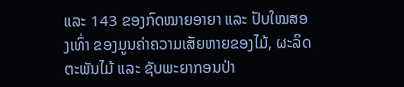ແລະ 143 ຂອງກົດໝາຍອາຍາ ແລະ ປັບໃໝສອງເທົ່າ ຂອງມູນຄ່າຄວາມເສັຍຫາຍຂອງໄມ້, ຜະລິດຕະພັນໄມ້ ແລະ ຊັບພະຍາກອນປ່າ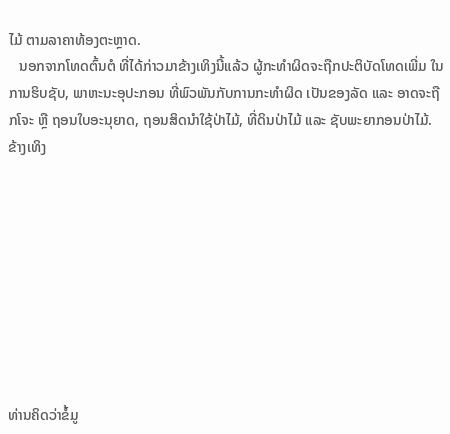ໄມ້ ຕາມລາຄາທ້ອງຕະຫຼາດ.
   ນອກຈາກໂທດຕົ້ນຕໍ ທີ່ໄດ້ກ່າວມາຂ້າງເທິງນີ້ແລ້ວ ຜູ້ກະທໍາຜິດຈະຖືກປະຕິບັດໂທດເພີ່ມ ໃນການຮິບຊັບ, ພາຫະນະອຸປະກອນ ທີ່ພົວພັນກັບການກະທໍາຜິດ ເປັນຂອງລັດ ແລະ ອາດຈະຖືກໂຈະ ຫຼື ຖອນໃບອະນຸຍາດ, ຖອນສິດນໍາໃຊ້ປ່າໄມ້, ທີ່ດິນປ່າໄມ້ ແລະ ຊັບພະຍາກອນປ່າໄມ້. ຂ້າງເທິງ









ທ່ານຄິດວ່າຂໍ້ມູ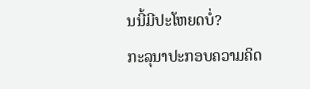ນນີ້ມີປະໂຫຍດບໍ່?
ກະລຸນາປະກອບຄວາມຄິດ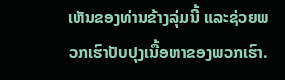ເຫັນຂອງທ່ານຂ້າງລຸ່ມນີ້ ແລະຊ່ວຍພວກເຮົາປັບປຸງເນື້ອຫາຂອງພວກເຮົາ.